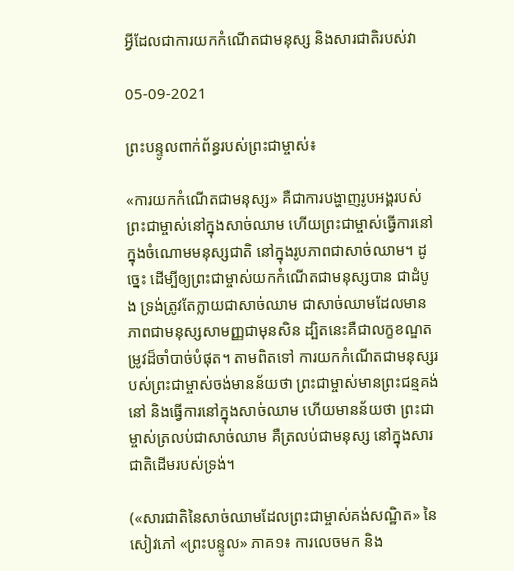អ្វីដែលជាការយកកំណើតជាមនុស្ស និងសារជាតិរបស់វា

05-09-2021

ព្រះបន្ទូលពាក់ព័ន្ធរបស់ព្រះជាម្ចាស់៖

«ការយកកំណើតជាមនុស្ស» គឺជាការបង្ហាញរូបអង្គរបស់ព្រះជាម្ចាស់នៅក្នុងសាច់ឈាម ហើយព្រះជាម្ចាស់ធ្វើការនៅក្នុងចំណោមមនុស្សជាតិ នៅក្នុងរូបភាពជាសាច់ឈាម។ ដូច្នេះ ដើម្បីឲ្យព្រះជាម្ចាស់យកកំណើតជាមនុស្សបាន ជាដំបូង ទ្រង់ត្រូវតែក្លាយជាសាច់ឈាម ជាសាច់ឈាមដែលមានភាពជាមនុស្សសាមញ្ញជាមុនសិន ដ្បិតនេះគឺជាលក្ខខណ្ឌតម្រូវដ៏ចាំបាច់បំផុត។ តាមពិតទៅ ការយកកំណើតជាមនុស្សរបស់ព្រះជាម្ចាស់ចង់មានន័យថា ព្រះជាម្ចាស់មានព្រះជន្មគង់នៅ និងធ្វើការនៅក្នុងសាច់ឈាម ហើយមានន័យថា ព្រះជាម្ចាស់ត្រលប់ជាសាច់ឈាម គឺត្រលប់ជាមនុស្ស នៅក្នុងសារជាតិដើមរបស់ទ្រង់។

(«សារជាតិនៃសាច់ឈាមដែលព្រះជាម្ចាស់គង់សណ្ឋិត» នៃសៀវភៅ «ព្រះបន្ទូល» ភាគ១៖ ការលេចមក និង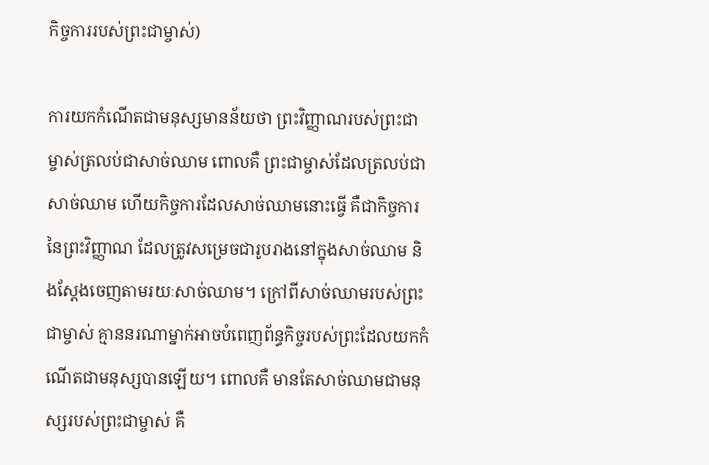កិច្ចការរបស់ព្រះជាម្ចាស់)

ការយកកំណើតជាមនុស្សមានន័យថា ព្រះវិញ្ញាណរបស់ព្រះជាម្ចាស់ត្រលប់ជាសាច់ឈាម ពោលគឺ ព្រះជាម្ចាស់ដែលត្រលប់ជាសាច់ឈាម ហើយកិច្ចការដែលសាច់ឈាមនោះធ្វើ គឺជាកិច្ចការនៃព្រះវិញ្ញាណ ដែលត្រូវសម្រេចជារូបរាងនៅក្នុងសាច់ឈាម និងស្ដែងចេញតាមរយៈសាច់ឈាម។ ក្រៅពីសាច់ឈាមរបស់ព្រះជាម្ចាស់ គ្មាននរណាម្នាក់អាចបំពេញព័ន្ធកិច្ចរបស់ព្រះដែលយកកំណើតជាមនុស្សបានឡើយ។ ពោលគឺ មានតែសាច់ឈាមជាមនុស្សរបស់ព្រះជាម្ចាស់ គឺ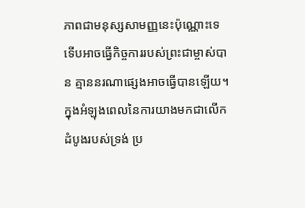ភាពជាមនុស្សសាមញ្ញនេះប៉ុណ្ណោះទេ ទើបអាចធ្វើកិច្ចការរបស់ព្រះជាម្ចាស់បាន គ្មាននរណាផ្សេងអាចធ្វើបានឡើយ។ ក្នុងអំឡុងពេលនៃការយាងមកជាលើកដំបូងរបស់ទ្រង់ ប្រ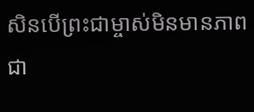សិនបើព្រះជាម្ចាស់មិនមានភាពជា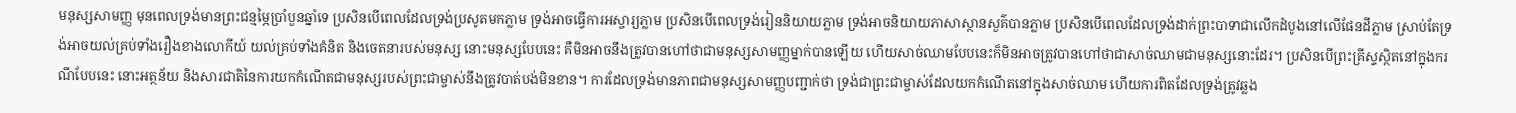មនុស្សសាមញ្ញ មុនពេលទ្រង់មានព្រះជន្មម្ភៃប្រាំបួនឆ្នាំទេ ប្រសិនបើពេលដែលទ្រង់ប្រសូតមកភ្លាម ទ្រង់អាចធ្វើការអស្ចារ្យភ្លាម ប្រសិនបើពេលទ្រង់រៀននិយាយភ្លាម ទ្រង់អាចនិយាយភាសាស្ថានសួគ៌បានភ្លាម ប្រសិនបើពេលដែលទ្រង់ដាក់ព្រះបាទាជាលើកដំបូងនៅលើផែនដីភ្លាម ស្រាប់តែទ្រង់អាចយល់គ្រប់ទាំងរឿងខាងលោកីយ៍ យល់គ្រប់ទាំងគំនិត និងចេតនារបស់មនុស្ស នោះមនុស្សបែបនេះ គឺមិនអាចនឹងត្រូវបានហៅថាជាមនុស្សសាមញ្ញម្នាក់បានឡើយ ហើយសាច់ឈាមបែបនេះក៏មិនអាចត្រូវបានហៅថាជាសាច់ឈាមជាមនុស្សនោះដែរ។ ប្រសិនបើព្រះគ្រីស្ទស្ថិតនៅក្នុងករណីបែបនេះ នោះអត្ថន័យ និងសារជាតិនៃការយកកំណើតជាមនុស្សរបស់ព្រះជាម្ចាស់នឹងត្រូវបាត់បង់មិនខាន។ ការដែលទ្រង់មានភាពជាមនុស្សសាមញ្ញបញ្ជាក់ថា ទ្រង់ជាព្រះជាម្ចាស់ដែលយកកំណើតនៅក្នុងសាច់ឈាម ហើយការពិតដែលទ្រង់ត្រូវឆ្លង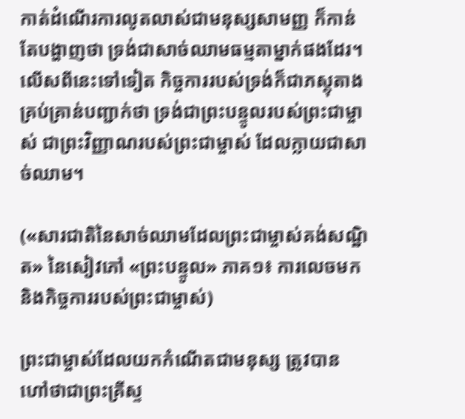កាត់ដំណើរការលូតលាស់ជាមនុស្សសាមញ្ញ ក៏កាន់តែបង្ហាញថា ទ្រង់ជាសាច់ឈាមធម្មតាម្នាក់ផងដែរ។ លើសពីនេះទៅទៀត កិច្ចការរបស់ទ្រង់ក៏ជាភស្តុតាងគ្រប់គ្រាន់បញ្ជាក់ថា ទ្រង់ជាព្រះបន្ទូលរបស់ព្រះជាម្ចាស់ ជាព្រះវិញ្ញាណរបស់ព្រះជាម្ចាស់ ដែលក្លាយជាសាច់ឈាម។

(«សារជាតិនៃសាច់ឈាមដែលព្រះជាម្ចាស់គង់សណ្ឋិត» នៃសៀវភៅ «ព្រះបន្ទូល» ភាគ១៖ ការលេចមក និងកិច្ចការរបស់ព្រះជាម្ចាស់)

ព្រះជាម្ចាស់ដែលយកកំណើតជាមនុស្ស ត្រូវបានហៅថាជាព្រះគ្រីស្ទ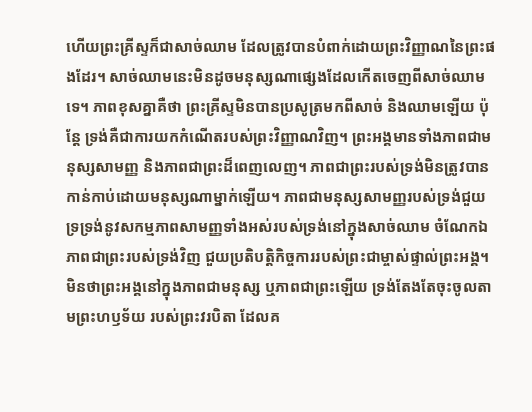ហើយព្រះគ្រីស្ទក៏ជាសាច់ឈាម ដែលត្រូវបានបំពាក់ដោយព្រះវិញ្ញាណនៃព្រះផងដែរ។ សាច់ឈាមនេះមិនដូចមនុស្សណាផ្សេងដែលកើតចេញពីសាច់ឈាមទេ។ ភាពខុសគ្នាគឺថា ព្រះគ្រីស្ទមិនបានប្រសូត្រមកពីសាច់ និងឈាមឡើយ ប៉ុន្តែ ទ្រង់គឺជាការយកកំណើតរបស់ព្រះវិញ្ញាណវិញ។ ព្រះអង្គមានទាំងភាពជាមនុស្សសាមញ្ញ និងភាពជាព្រះដ៏ពេញលេញ។ ភាពជាព្រះរបស់ទ្រង់មិនត្រូវបានកាន់កាប់ដោយមនុស្សណាម្នាក់ឡើយ។ ភាពជាមនុស្សសាមញ្ញរបស់ទ្រង់ជួយទ្រទ្រង់នូវសកម្មភាពសាមញ្ញទាំងអស់របស់ទ្រង់នៅក្នុងសាច់ឈាម ចំណែកឯភាពជាព្រះរបស់ទ្រង់វិញ ជួយប្រតិបត្តិកិច្ចការរបស់ព្រះជាម្ចាស់ផ្ទាល់ព្រះអង្គ។ មិនថាព្រះអង្គនៅក្នុងភាពជាមនុស្ស ឬភាពជាព្រះឡើយ ទ្រង់តែងតែចុះចូលតាមព្រះហឫទ័យ របស់ព្រះវរបិតា ដែលគ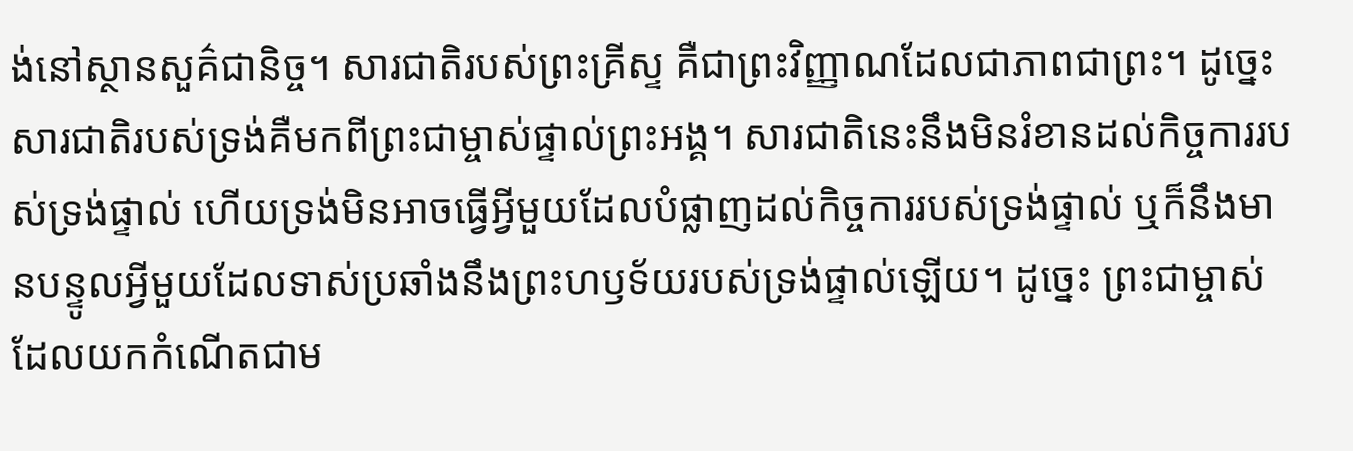ង់នៅស្ថានសួគ៌ជានិច្ច។ សារជាតិរបស់ព្រះគ្រីស្ទ គឺជាព្រះវិញ្ញាណដែលជាភាពជាព្រះ។ ដូច្នេះ សារជាតិរបស់ទ្រង់គឺមកពីព្រះជាម្ចាស់ផ្ទាល់ព្រះអង្គ។ សារជាតិនេះនឹងមិនរំខានដល់កិច្ចការរបស់ទ្រង់ផ្ទាល់ ហើយទ្រង់មិនអាចធ្វើអ្វីមួយដែលបំផ្លាញដល់កិច្ចការរបស់ទ្រង់ផ្ទាល់ ឬក៏នឹងមានបន្ទូលអ្វីមួយដែលទាស់ប្រឆាំងនឹងព្រះហឫទ័យរបស់ទ្រង់ផ្ទាល់ឡើយ។ ដូច្នេះ ព្រះជាម្ចាស់ដែលយកកំណើតជាម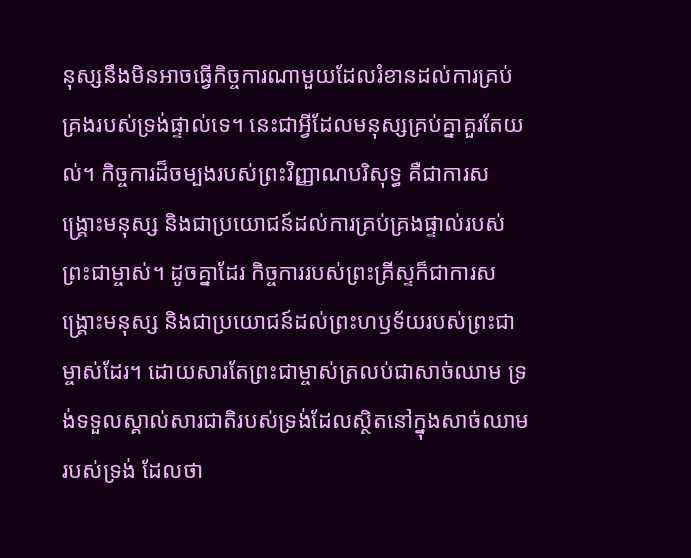នុស្សនឹងមិនអាចធ្វើកិច្ចការណាមួយដែលរំខានដល់ការគ្រប់គ្រងរបស់ទ្រង់ផ្ទាល់ទេ។ នេះជាអ្វីដែលមនុស្សគ្រប់គ្នាគួរតែយល់។ កិច្ចការដ៏ចម្បងរបស់ព្រះវិញ្ញាណបរិសុទ្ធ គឺជាការសង្រ្គោះមនុស្ស និងជាប្រយោជន៍ដល់ការគ្រប់គ្រងផ្ទាល់របស់ព្រះជាម្ចាស់។ ដូចគ្នាដែរ កិច្ចការរបស់ព្រះគ្រីស្ទក៏ជាការសង្រ្គោះមនុស្ស និងជាប្រយោជន៍ដល់ព្រះហឫទ័យរបស់ព្រះជាម្ចាស់ដែរ។ ដោយសារតែព្រះជាម្ចាស់ត្រលប់ជាសាច់ឈាម ទ្រង់ទទួលស្គាល់សារជាតិរបស់ទ្រង់ដែលស្ថិតនៅក្នុងសាច់ឈាមរបស់ទ្រង់ ដែលថា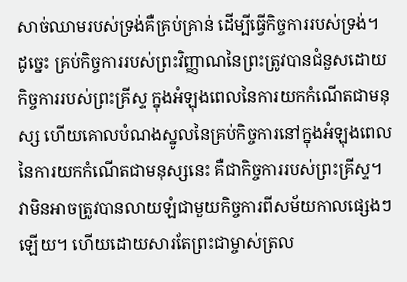សាច់ឈាមរបស់ទ្រង់គឺគ្រប់គ្រាន់ ដើម្បីធ្វើកិច្ចការរបស់ទ្រង់។ ដូច្នេះ គ្រប់កិច្ចការរបស់ព្រះវិញ្ញាណនៃព្រះត្រូវបានជំនួសដោយកិច្ចការរបស់ព្រះគ្រីស្ទ ក្នុងអំឡុងពេលនៃការយកកំណើតជាមនុស្ស ហើយគោលបំណងស្នូលនៃគ្រប់កិច្ចការនៅក្នុងអំឡុងពេលនៃការយកកំណើតជាមនុស្សនេះ គឺជាកិច្ចការរបស់ព្រះគ្រីស្ទ។ វាមិនអាចត្រូវបានលាយឡំជាមួយកិច្ចការពីសម័យកាលផ្សេងៗឡើយ។ ហើយដោយសារតែព្រះជាម្ចាស់ត្រល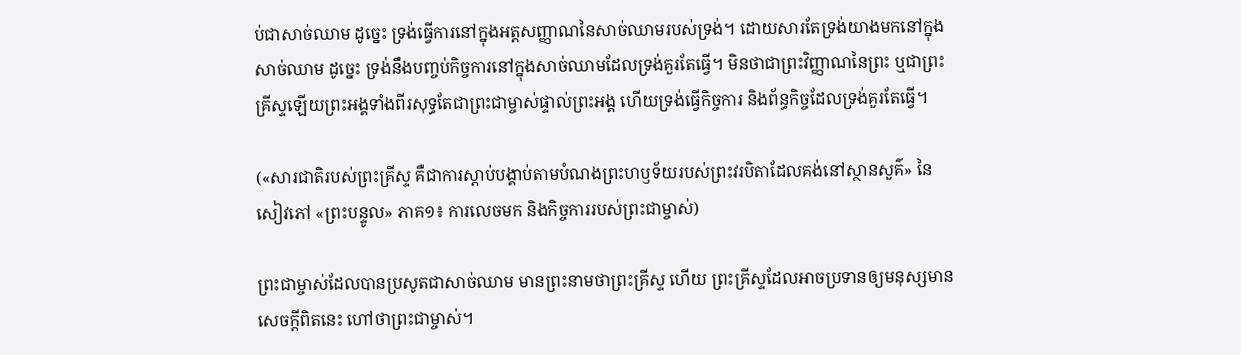ប់ជាសាច់ឈាម ដូច្នេះ ទ្រង់ធ្វើការនៅក្នុងអត្តសញ្ញាណនៃសាច់ឈាមរបស់ទ្រង់។ ដោយសារតែទ្រង់យាងមកនៅក្នុងសាច់ឈាម ដូច្នេះ ទ្រង់នឹងបញ្ចប់កិច្ចការនៅក្នុងសាច់ឈាមដែលទ្រង់គួរតែធ្វើ។ មិនថាជាព្រះវិញ្ញាណនៃព្រះ ឬជាព្រះគ្រីស្ទឡើយព្រះអង្គទាំងពីរសុទ្ធតែជាព្រះជាម្ចាស់ផ្ទាល់ព្រះអង្គ ហើយទ្រង់ធ្វើកិច្ចការ និងព័ន្ធកិច្ចដែលទ្រង់គួរតែធ្វើ។

(«សារជាតិរបស់ព្រះគ្រីស្ទ គឺជាការស្ដាប់បង្គាប់តាមបំណងព្រះហឫទ័យរបស់ព្រះវរបិតាដែលគង់នៅស្ថានសួគ៌» នៃសៀវភៅ «ព្រះបន្ទូល» ភាគ១៖ ការលេចមក និងកិច្ចការរបស់ព្រះជាម្ចាស់)

ព្រះជាម្ចាស់ដែលបានប្រសូតជាសាច់ឈាម មានព្រះនាមថាព្រះគ្រីស្ទ ហើយ ព្រះគ្រីស្ទដែលអាចប្រទានឲ្យមនុស្សមានសេចក្ដីពិតនេះ ហៅថាព្រះជាម្ចាស់។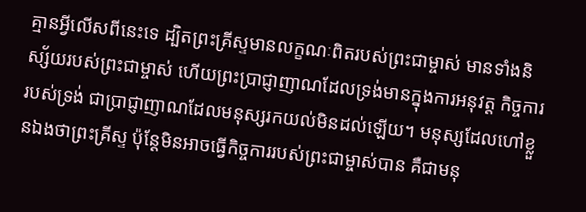គ្មានអ្វីលើសពីនេះទេ ដ្បិតព្រះគ្រីស្ទមានលក្ខណៈពិតរបស់ព្រះជាម្ចាស់ មានទាំងនិស្ស័យរបស់ព្រះជាម្ចាស់ ហើយព្រះប្រាជ្ញាញាណដែលទ្រង់មានក្នុងការអនុវត្ត កិច្ចការរបស់ទ្រង់ ជាប្រាជ្ញាញាណដែលមនុស្សរកយល់មិនដល់ឡើយ។ មនុស្សដែលហៅខ្លួនឯងថាព្រះគ្រីស្ទ ប៉ុន្តែមិនអាចធ្វើកិច្ចការរបស់ព្រះជាម្ចាស់បាន គឺជាមនុ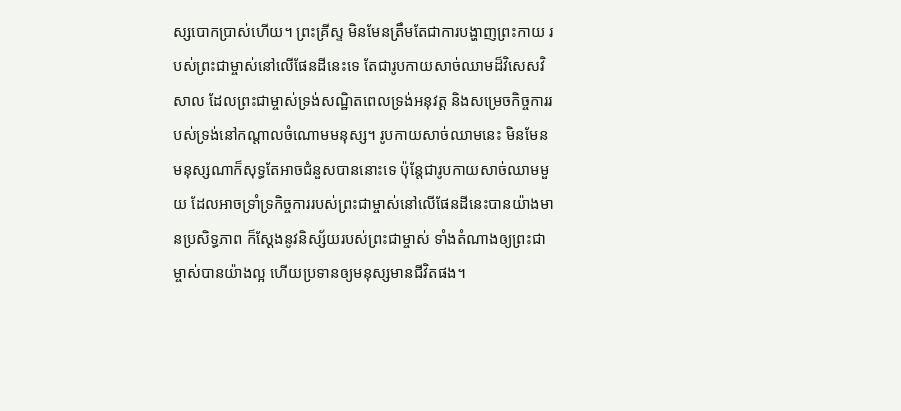ស្សបោកប្រាស់ហើយ។ ព្រះគ្រីស្ទ មិនមែនត្រឹមតែជាការបង្ហាញព្រះកាយ របស់ព្រះជាម្ចាស់នៅលើផែនដីនេះទេ តែជារូបកាយសាច់ឈាមដ៏វិសេសវិសាល ដែលព្រះជាម្ចាស់ទ្រង់សណ្ឋិតពេលទ្រង់អនុវត្ត និងសម្រេចកិច្ចការរបស់ទ្រង់នៅកណ្ដាលចំណោមមនុស្ស។ រូបកាយសាច់ឈាមនេះ មិនមែនមនុស្សណាក៏សុទ្ធតែអាចជំនួសបាននោះទេ ប៉ុន្តែជារូបកាយសាច់ឈាមមួយ ដែលអាចទ្រាំទ្រកិច្ចការរបស់ព្រះជាម្ចាស់នៅលើផែនដីនេះបានយ៉ាងមានប្រសិទ្ធភាព ក៏ស្ដែងនូវនិស្ស័យរបស់ព្រះជាម្ចាស់ ទាំងតំណាងឲ្យព្រះជាម្ចាស់បានយ៉ាងល្អ ហើយប្រទានឲ្យមនុស្សមានជីវិតផង។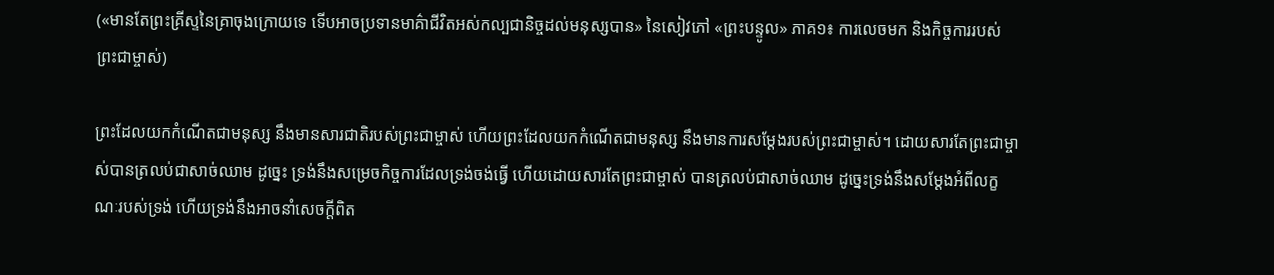(«មានតែព្រះគ្រីស្ទនៃគ្រាចុងក្រោយទេ ទើបអាចប្រទានមាគ៌ាជីវិតអស់កល្បជានិច្ចដល់មនុស្សបាន» នៃសៀវភៅ «ព្រះបន្ទូល» ភាគ១៖ ការលេចមក និងកិច្ចការរបស់ព្រះជាម្ចាស់)

ព្រះដែលយកកំណើតជាមនុស្ស នឹងមានសារជាតិរបស់ព្រះជាម្ចាស់ ហើយព្រះដែលយកកំណើតជាមនុស្ស នឹងមានការសម្ដែងរបស់ព្រះជាម្ចាស់។ ដោយសារតែព្រះជាម្ចាស់បានត្រលប់ជាសាច់ឈាម ដូច្នេះ ទ្រង់នឹងសម្រេចកិច្ចការដែលទ្រង់ចង់ធ្វើ ហើយដោយសារតែព្រះជាម្ចាស់ បានត្រលប់ជាសាច់ឈាម ដូច្នេះទ្រង់នឹងសម្ដែងអំពីលក្ខណៈរបស់ទ្រង់ ហើយទ្រង់នឹងអាចនាំសេចក្តីពិត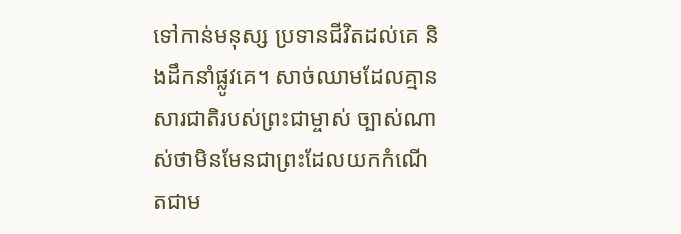ទៅកាន់មនុស្ស ប្រទានជីវិតដល់គេ និងដឹកនាំផ្លូវគេ។ សាច់ឈាមដែលគ្មានសារជាតិរបស់ព្រះជាម្ចាស់ ច្បាស់ណាស់ថាមិនមែនជាព្រះដែលយកកំណើតជាម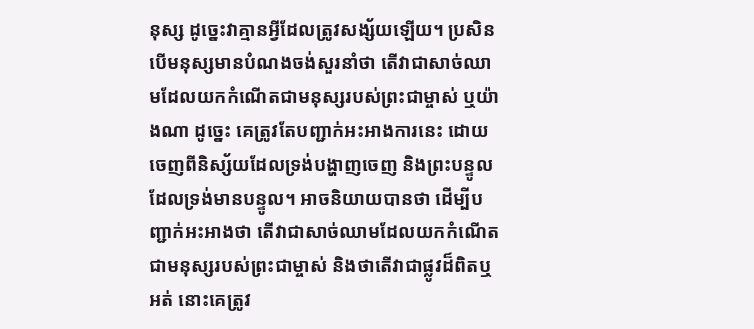នុស្ស ដូច្នេះវាគ្មានអ្វីដែលត្រូវសង្ស័យឡើយ។ ប្រសិនបើមនុស្សមានបំណងចង់សួរនាំថា តើវាជាសាច់ឈាមដែលយកកំណើតជាមនុស្សរបស់ព្រះជាម្ចាស់ ឬយ៉ាងណា ដូច្នេះ គេត្រូវតែបញ្ជាក់អះអាងការនេះ ដោយចេញពីនិស្ស័យដែលទ្រង់បង្ហាញចេញ និងព្រះបន្ទូលដែលទ្រង់មានបន្ទូល។ អាចនិយាយបានថា ដើម្បីបញ្ជាក់អះអាងថា តើវាជាសាច់ឈាមដែលយកកំណើតជាមនុស្សរបស់ព្រះជាម្ចាស់ និងថាតើវាជាផ្លូវដ៏ពិតឬអត់ នោះគេត្រូវ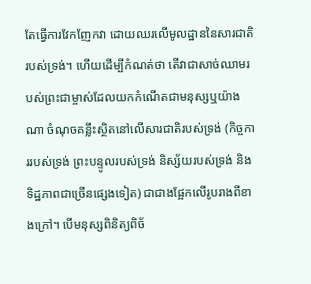តែធ្វើការវែកញែកវា ដោយឈរលើមូលដ្ឋាននៃសារជាតិរបស់ទ្រង់។ ហើយដើម្បីកំណត់ថា តើវាជាសាច់ឈាមរបស់ព្រះជាម្ចាស់ដែលយកកំណើតជាមនុស្សឬយ៉ាងណា ចំណុចគន្លឹះស្ថិតនៅលើសារជាតិរបស់ទ្រង់ (កិច្ចការរបស់ទ្រង់ ព្រះបន្ទូលរបស់ទ្រង់ និស្ស័យរបស់ទ្រង់ និងទិដ្ឋភាពជាច្រើនផ្សេងទៀត) ជាជាងផ្អែកលើរូបរាងពីខាងក្រៅ។ បើមនុស្សពិនិត្យពិច័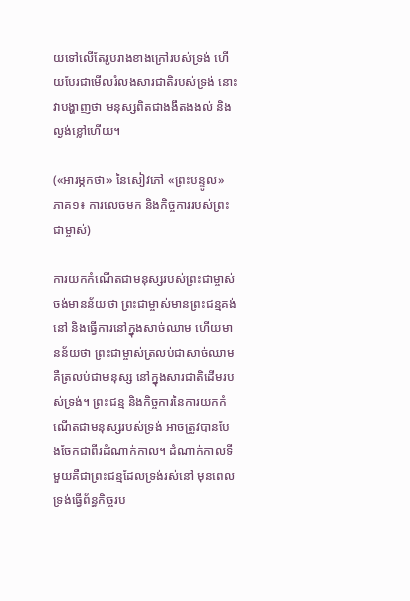យទៅលើតែរូបរាងខាងក្រៅរបស់ទ្រង់ ហើយបែរជាមើលរំលងសារជាតិរបស់ទ្រង់ នោះវាបង្ហាញថា មនុស្សពិតជាងងឹតងងល់ និងល្ងង់ខ្លៅហើយ។

(«អារម្ភកថា» នៃសៀវភៅ «ព្រះបន្ទូល» ភាគ១៖ ការលេចមក និងកិច្ចការរបស់ព្រះជាម្ចាស់)

ការយកកំណើតជាមនុស្សរបស់ព្រះជាម្ចាស់ចង់មានន័យថា ព្រះជាម្ចាស់មានព្រះជន្មគង់នៅ និងធ្វើការនៅក្នុងសាច់ឈាម ហើយមានន័យថា ព្រះជាម្ចាស់ត្រលប់ជាសាច់ឈាម គឺត្រលប់ជាមនុស្ស នៅក្នុងសារជាតិដើមរបស់ទ្រង់។ ព្រះជន្ម និងកិច្ចការនៃការយកកំណើតជាមនុស្សរបស់ទ្រង់ អាចត្រូវបានបែងចែកជាពីរដំណាក់កាល។ ដំណាក់កាលទីមួយគឺជាព្រះជន្មដែលទ្រង់រស់នៅ មុនពេលទ្រង់ធ្វើព័ន្ធកិច្ចរប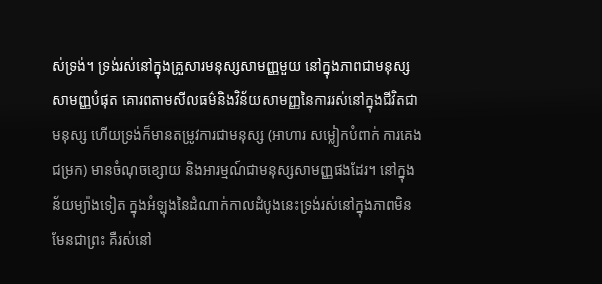ស់ទ្រង់។ ទ្រង់រស់នៅក្នុងគ្រួសារមនុស្សសាមញ្ញមួយ នៅក្នុងភាពជាមនុស្សសាមញ្ញបំផុត គោរពតាមសីលធម៌និងវិន័យសាមញ្ញនៃការរស់នៅក្នុងជីវិតជាមនុស្ស ហើយទ្រង់ក៏មានតម្រូវការជាមនុស្ស (អាហារ សម្លៀកបំពាក់ ការគេង ជម្រក) មានចំណុចខ្សោយ និងអារម្មណ៍ជាមនុស្សសាមញ្ញផងដែរ។ នៅក្នុងន័យម្យ៉ាងទៀត ក្នុងអំឡុងនៃដំណាក់កាលដំបូងនេះទ្រង់រស់នៅក្នុងភាពមិនមែនជាព្រះ គឺរស់នៅ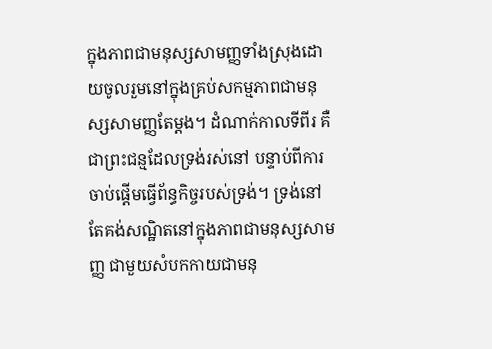ក្នុងភាពជាមនុស្សសាមញ្ញទាំងស្រុងដោយចូលរួមនៅក្នុងគ្រប់សកម្មភាពជាមនុស្សសាមញ្ញតែម្ដង។ ដំណាក់កាលទីពីរ គឺជាព្រះជន្មដែលទ្រង់រស់នៅ បន្ទាប់ពីការចាប់ផ្ដើមធ្វើព័ន្ធកិច្ចរបស់ទ្រង់។ ទ្រង់នៅតែគង់សណ្ឋិតនៅក្នុងភាពជាមនុស្សសាមញ្ញ ជាមួយសំបកកាយជាមនុ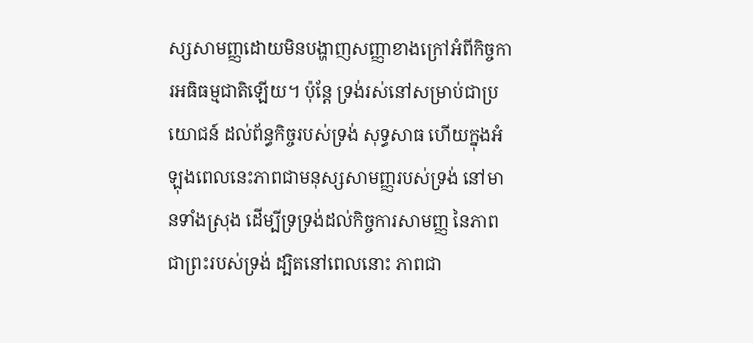ស្សសាមញ្ញដោយមិនបង្ហាញសញ្ញាខាងក្រៅអំពីកិច្ចការអធិធម្មជាតិឡើយ។ ប៉ុន្តែ ទ្រង់រស់នៅសម្រាប់ជាប្រយោជន៍ ដល់ព័ន្ធកិច្ចរបស់ទ្រង់ សុទ្ធសាធ ហើយក្នុងអំឡុងពេលនេះភាពជាមនុស្សសាមញ្ញរបស់ទ្រង់ នៅមានទាំងស្រុង ដើម្បីទ្រទ្រង់ដល់កិច្ចការសាមញ្ញ នៃភាពជាព្រះរបស់ទ្រង់ ដ្បិតនៅពេលនោះ ភាពជា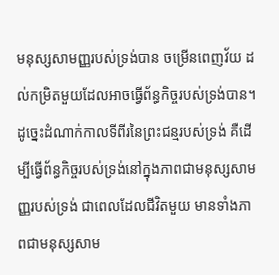មនុស្សសាមញ្ញរបស់ទ្រង់បាន ចម្រើនពេញវ័យ ដល់កម្រិតមួយដែលអាចធ្វើព័ន្ធកិច្ចរបស់ទ្រង់បាន។ ដូច្នេះដំណាក់កាលទីពីរនៃព្រះជន្មរបស់ទ្រង់ គឺដើម្បីធ្វើព័ន្ធកិច្ចរបស់ទ្រង់នៅក្នុងភាពជាមនុស្សសាមញ្ញរបស់ទ្រង់ ជាពេលដែលជីវិតមួយ មានទាំងភាពជាមនុស្សសាម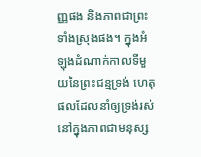ញ្ញផង និងភាពជាព្រះទាំងស្រុងផង។ ក្នុងអំឡុងដំណាក់កាលទីមួយនៃព្រះជន្មទ្រង់ ហេតុផលដែលនាំឲ្យទ្រង់រស់នៅក្នុងភាពជាមនុស្ស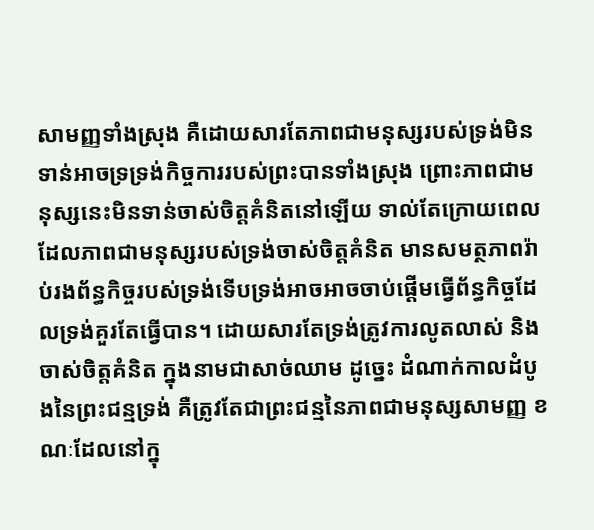សាមញ្ញទាំងស្រុង គឺដោយសារតែភាពជាមនុស្សរបស់ទ្រង់មិនទាន់អាចទ្រទ្រង់កិច្ចការរបស់ព្រះបានទាំងស្រុង ព្រោះភាពជាមនុស្សនេះមិនទាន់ចាស់ចិត្តគំនិតនៅឡើយ ទាល់តែក្រោយពេលដែលភាពជាមនុស្សរបស់ទ្រង់ចាស់ចិត្តគំនិត មានសមត្ថភាពរ៉ាប់រងព័ន្ធកិច្ចរបស់ទ្រង់ទើបទ្រង់អាចអាចចាប់ផ្ដើមធ្វើព័ន្ធកិច្ចដែលទ្រង់គួរតែធ្វើបាន។ ដោយសារតែទ្រង់ត្រូវការលូតលាស់ និងចាស់ចិត្តគំនិត ក្នុងនាមជាសាច់ឈាម ដូច្នេះ ដំណាក់កាលដំបូងនៃព្រះជន្មទ្រង់ គឺត្រូវតែជាព្រះជន្មនៃភាពជាមនុស្សសាមញ្ញ ខណៈដែលនៅក្នុ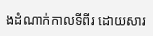ងដំណាក់កាលទីពីរ ដោយសារ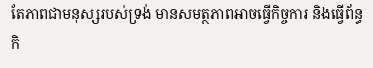តែភាពជាមនុស្សរបស់ទ្រង់ មានសមត្ថភាពអាចធ្វើកិច្ចការ និងធ្វើព័ន្ធកិ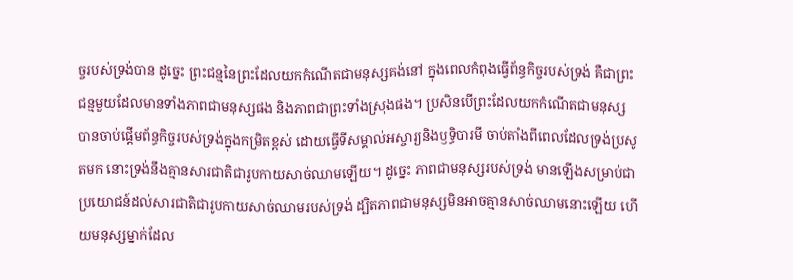ច្ចរបស់ទ្រង់បាន ដូច្នេះ ព្រះជន្មនៃព្រះដែលយកកំណើតជាមនុស្សគង់នៅ ក្នុងពេលកំពុងធ្វើព័ន្ធកិច្ចរបស់ទ្រង់ គឺជាព្រះជន្មមួយដែលមានទាំងភាពជាមនុស្សផង និងភាពជាព្រះទាំងស្រុងផង។ ប្រសិនបើព្រះដែលយកកំណើតជាមនុស្ស បានចាប់ផ្ដើមព័ន្ធកិច្ចរបស់ទ្រង់ក្នុងកម្រិតខ្ពស់ ដោយធ្វើទីសម្គាល់អស្ចារ្យនិងឫទ្ធិបារមី ចាប់តាំងពីពេលដែលទ្រង់ប្រសូតមក នោះទ្រង់នឹងគ្មានសារជាតិជារូបកាយសាច់ឈាមឡើយ។ ដូច្នេះ ភាពជាមនុស្សរបស់ទ្រង់ មានឡើងសម្រាប់ជាប្រយោជន៍ដល់សារជាតិជារូបកាយសាច់ឈាមរបស់ទ្រង់ ដ្បិតភាពជាមនុស្សមិនអាចគ្មានសាច់ឈាមនោះឡើយ ហើយមនុស្សម្នាក់ដែល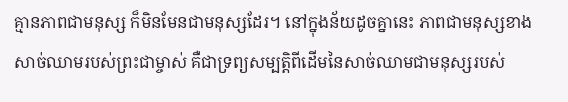គ្មានភាពជាមនុស្ស ក៏មិនមែនជាមនុស្សដែរ។ នៅក្នុងន័យដូចគ្នានេះ ភាពជាមនុស្សខាងសាច់ឈាមរបស់ព្រះជាម្ចាស់ គឺជាទ្រព្យសម្បត្តិពីដើមនៃសាច់ឈាមជាមនុស្សរបស់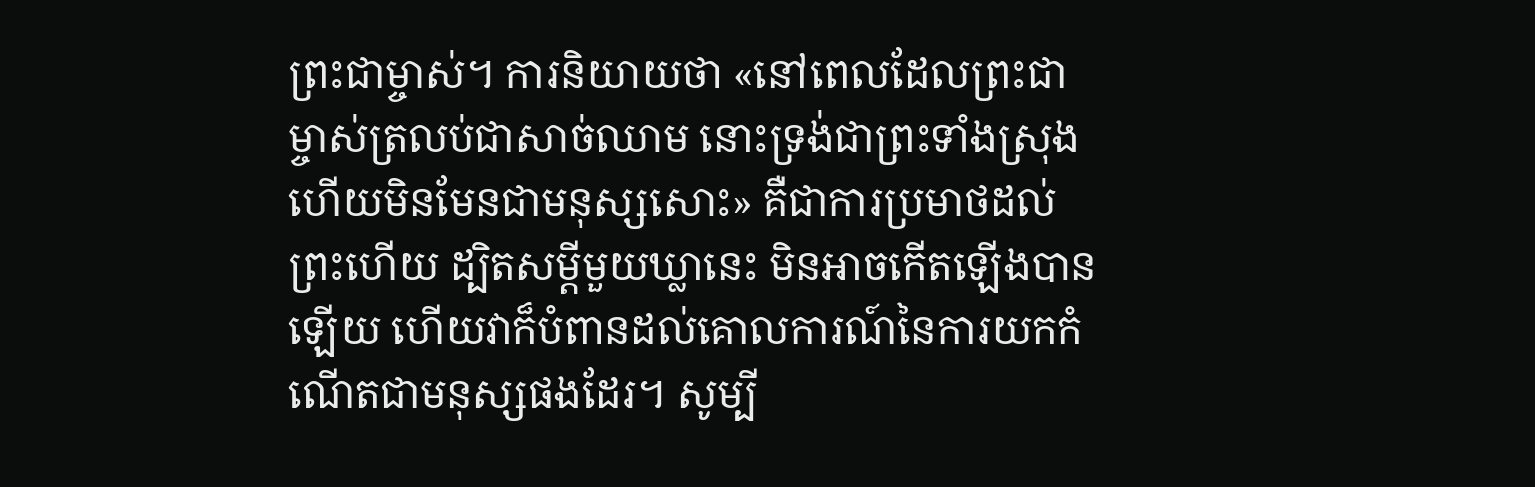ព្រះជាម្ចាស់។ ការនិយាយថា «នៅពេលដែលព្រះជាម្ចាស់ត្រលប់ជាសាច់ឈាម នោះទ្រង់ជាព្រះទាំងស្រុង ហើយមិនមែនជាមនុស្សសោះ» គឺជាការប្រមាថដល់ព្រះហើយ ដ្បិតសម្ដីមួយឃ្លានេះ មិនអាចកើតឡើងបានឡើយ ហើយវាក៏បំពានដល់គោលការណ៍នៃការយកកំណើតជាមនុស្សផងដែរ។ សូម្បី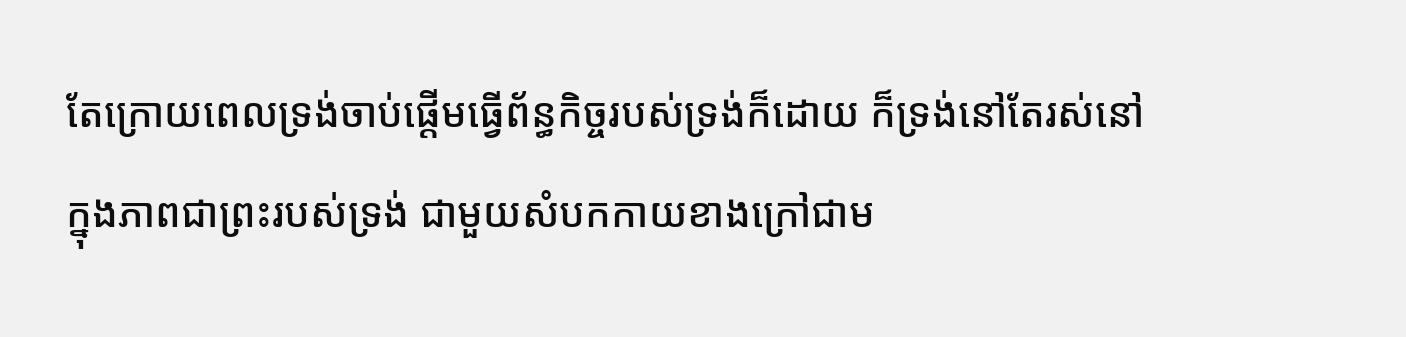តែក្រោយពេលទ្រង់ចាប់ផ្ដើមធ្វើព័ន្ធកិច្ចរបស់ទ្រង់ក៏ដោយ ក៏ទ្រង់នៅតែរស់នៅក្នុងភាពជាព្រះរបស់ទ្រង់ ជាមួយសំបកកាយខាងក្រៅជាម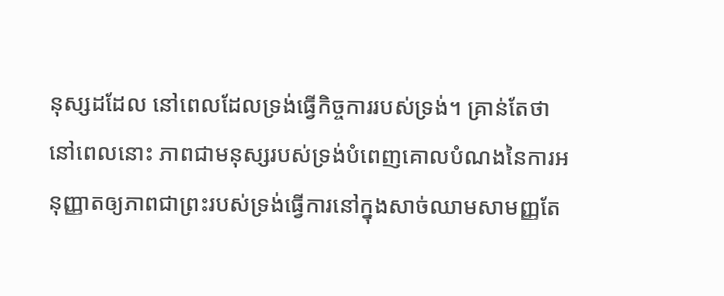នុស្សដដែល នៅពេលដែលទ្រង់ធ្វើកិច្ចការរបស់ទ្រង់។ គ្រាន់តែថា នៅពេលនោះ ភាពជាមនុស្សរបស់ទ្រង់បំពេញគោលបំណងនៃការអនុញ្ញាតឲ្យភាពជាព្រះរបស់ទ្រង់ធ្វើការនៅក្នុងសាច់ឈាមសាមញ្ញតែ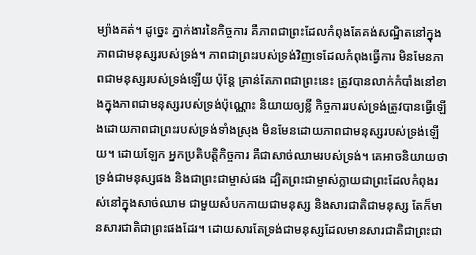ម្យ៉ាងគត់។ ដូច្នេះ ភ្នាក់ងារនៃកិច្ចការ គឺភាពជាព្រះដែលកំពុងតែគង់សណ្ឋិតនៅក្នុងភាពជាមនុស្សរបស់ទ្រង់។ ភាពជាព្រះរបស់ទ្រង់វិញទេដែលកំពុងធ្វើការ មិនមែនភាពជាមនុស្សរបស់ទ្រង់ឡើយ ប៉ុន្តែ គ្រាន់តែភាពជាព្រះនេះ ត្រូវបានលាក់កំបាំងនៅខាងក្នុងភាពជាមនុស្សរបស់ទ្រង់ប៉ុណ្ណោះ និយាយឲ្យខ្លី កិច្ចការរបស់ទ្រង់ត្រូវបានធ្វើឡើងដោយភាពជាព្រះរបស់ទ្រង់ទាំងស្រុង មិនមែនដោយភាពជាមនុស្សរបស់ទ្រង់ឡើយ។ ដោយឡែក អ្នកប្រតិបត្តិកិច្ចការ គឺជាសាច់ឈាមរបស់ទ្រង់។ គេអាចនិយាយថា ទ្រង់ជាមនុស្សផង និងជាព្រះជាម្ចាស់ផង ដ្បិតព្រះជាម្ចាស់ក្លាយជាព្រះដែលកំពុងរស់នៅក្នុងសាច់ឈាម ជាមួយសំបកកាយជាមនុស្ស និងសារជាតិជាមនុស្ស តែក៏មានសារជាតិជាព្រះផងដែរ។ ដោយសារតែទ្រង់ជាមនុស្សដែលមានសារជាតិជាព្រះជា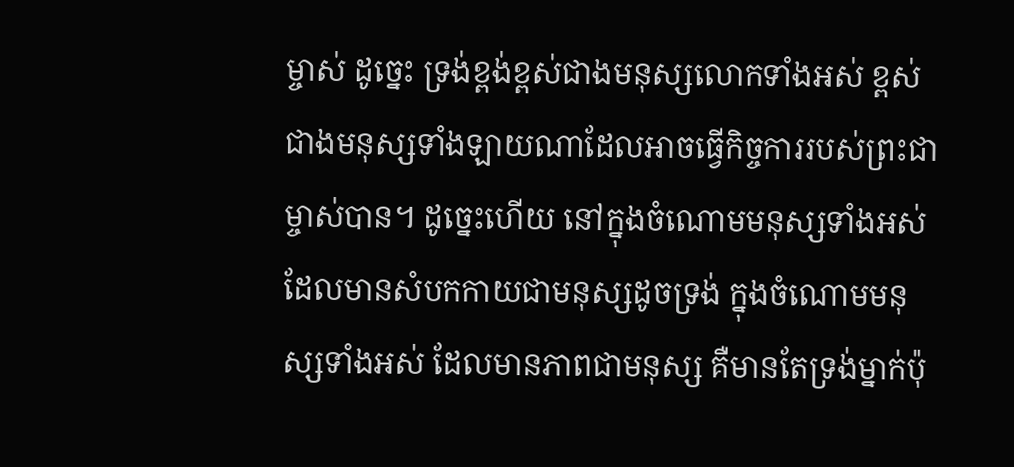ម្ចាស់ ដូច្នេះ ទ្រង់ខ្ពង់ខ្ពស់ជាងមនុស្សលោកទាំងអស់ ខ្ពស់ជាងមនុស្សទាំងឡាយណាដែលអាចធ្វើកិច្ចការរបស់ព្រះជាម្ចាស់បាន។ ដូច្នេះហើយ នៅក្នុងចំណោមមនុស្សទាំងអស់ដែលមានសំបកកាយជាមនុស្សដូចទ្រង់ ក្នុងចំណោមមនុស្សទាំងអស់ ដែលមានភាពជាមនុស្ស គឺមានតែទ្រង់ម្នាក់ប៉ុ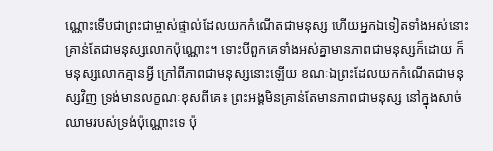ណ្ណោះទើបជាព្រះជាម្ចាស់ផ្ទាល់ដែលយកកំណើតជាមនុស្ស ហើយអ្នកឯទៀតទាំងអស់នោះគ្រាន់តែជាមនុស្សលោកប៉ុណ្ណោះ។ ទោះបីពួកគេទាំងអស់គ្នាមានភាពជាមនុស្សក៏ដោយ ក៏មនុស្សលោកគ្មានអ្វី ក្រៅពីភាពជាមនុស្សនោះឡើយ ខណៈឯព្រះដែលយកកំណើតជាមនុស្សវិញ ទ្រង់មានលក្ខណៈខុសពីគេ៖ ព្រះអង្គមិនគ្រាន់តែមានភាពជាមនុស្ស នៅក្នុងសាច់ឈាមរបស់ទ្រង់ប៉ុណ្ណោះទេ ប៉ុ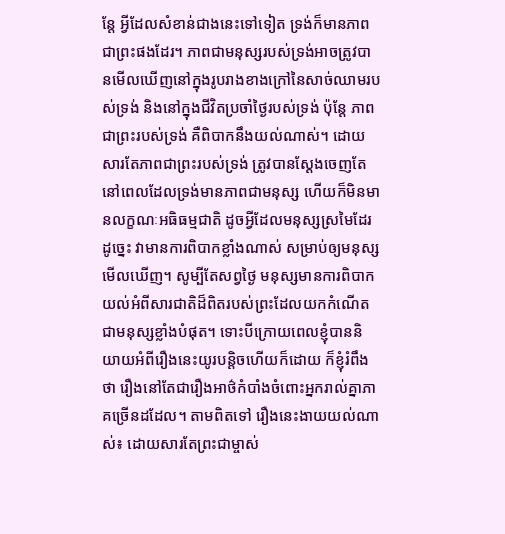ន្តែ អ្វីដែលសំខាន់ជាងនេះទៅទៀត ទ្រង់ក៏មានភាពជាព្រះផងដែរ។ ភាពជាមនុស្សរបស់ទ្រង់អាចត្រូវបានមើលឃើញនៅក្នុងរូបរាងខាងក្រៅនៃសាច់ឈាមរបស់ទ្រង់ និងនៅក្នុងជីវិតប្រចាំថ្ងៃរបស់ទ្រង់ ប៉ុន្តែ ភាពជាព្រះរបស់ទ្រង់ គឺពិបាកនឹងយល់ណាស់។ ដោយសារតែភាពជាព្រះរបស់ទ្រង់ ត្រូវបានស្ដែងចេញតែនៅពេលដែលទ្រង់មានភាពជាមនុស្ស ហើយក៏មិនមានលក្ខណៈអធិធម្មជាតិ ដូចអ្វីដែលមនុស្សស្រមៃដែរ ដូច្នេះ វាមានការពិបាកខ្លាំងណាស់ សម្រាប់ឲ្យមនុស្សមើលឃើញ។ សូម្បីតែសព្វថ្ងៃ មនុស្សមានការពិបាកយល់អំពីសារជាតិដ៏ពិតរបស់ព្រះដែលយកកំណើតជាមនុស្សខ្លាំងបំផុត។ ទោះបីក្រោយពេលខ្ញុំបាននិយាយអំពីរឿងនេះយូរបន្តិចហើយក៏ដោយ ក៏ខ្ញុំរំពឹងថា រឿងនៅតែជារឿងអាថ៌កំបាំងចំពោះអ្នករាល់គ្នាភាគច្រើនដដែល។ តាមពិតទៅ រឿងនេះងាយយល់ណាស់៖ ដោយសារតែព្រះជាម្ចាស់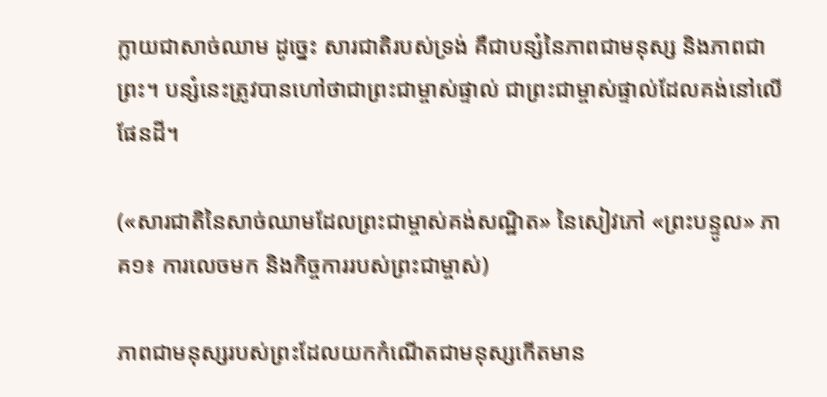ក្លាយជាសាច់ឈាម ដូច្នេះ សារជាតិរបស់ទ្រង់ គឺជាបន្សំនៃភាពជាមនុស្ស និងភាពជាព្រះ។ បន្សំនេះត្រូវបានហៅថាជាព្រះជាម្ចាស់ផ្ទាល់ ជាព្រះជាម្ចាស់ផ្ទាល់ដែលគង់នៅលើផែនដី។

(«សារជាតិនៃសាច់ឈាមដែលព្រះជាម្ចាស់គង់សណ្ឋិត» នៃសៀវភៅ «ព្រះបន្ទូល» ភាគ១៖ ការលេចមក និងកិច្ចការរបស់ព្រះជាម្ចាស់)

ភាពជាមនុស្សរបស់ព្រះដែលយកកំណើតជាមនុស្សកើតមាន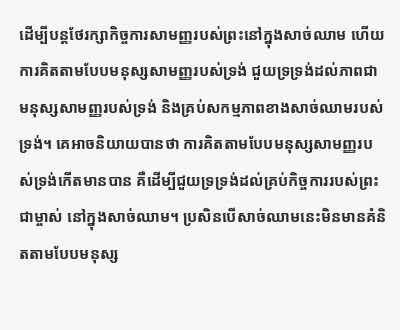ដើម្បីបន្តថែរក្សាកិច្ចការសាមញ្ញរបស់ព្រះនៅក្នុងសាច់ឈាម ហើយការគិតតាមបែបមនុស្សសាមញ្ញរបស់ទ្រង់ ជួយទ្រទ្រង់ដល់ភាពជាមនុស្សសាមញ្ញរបស់ទ្រង់ និងគ្រប់សកម្មភាពខាងសាច់ឈាមរបស់ទ្រង់។ គេអាចនិយាយបានថា ការគិតតាមបែបមនុស្សសាមញ្ញរបស់ទ្រង់កើតមានបាន គឺដើម្បីជួយទ្រទ្រង់ដល់គ្រប់កិច្ចការរបស់ព្រះជាម្ចាស់ នៅក្នុងសាច់ឈាម។ ប្រសិនបើសាច់ឈាមនេះមិនមានគំនិតតាមបែបមនុស្ស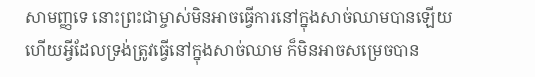សាមញ្ញទេ នោះព្រះជាម្ចាស់មិនអាចធ្វើការនៅក្នុងសាច់ឈាមបានឡើយ ហើយអ្វីដែលទ្រង់ត្រូវធ្វើនៅក្នុងសាច់ឈាម ក៏មិនអាចសម្រេចបាន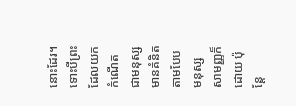នោះដែរ។ ទោះបីព្រះដែលយកកំណើតជាមនុស្សមានគំនិតតាមបែបមនុស្សសាមញ្ញក៏ដោយ ប៉ុន្តែ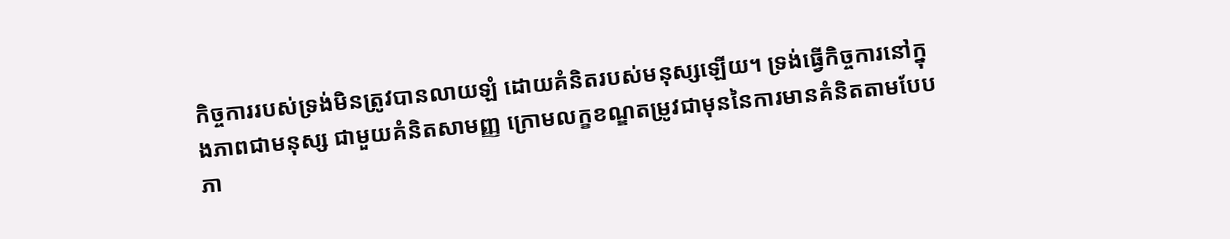កិច្ចការរបស់ទ្រង់មិនត្រូវបានលាយឡំ ដោយគំនិតរបស់មនុស្សឡើយ។ ទ្រង់ធ្វើកិច្ចការនៅក្នុងភាពជាមនុស្ស ជាមួយគំនិតសាមញ្ញ ក្រោមលក្ខខណ្ឌតម្រូវជាមុននៃការមានគំនិតតាមបែបភា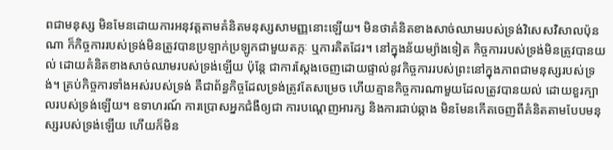ពជាមនុស្ស មិនមែនដោយការអនុវត្តតាមគំនិតមនុស្សសាមញ្ញនោះឡើយ។ មិនថាគំនិតខាងសាច់ឈាមរបស់ទ្រង់វិសេសវិសាលប៉ុនណា ក៏កិច្ចការរបស់ទ្រង់មិនត្រូវបានប្រឡាក់ប្រឡូកជាមួយតក្កៈ ឬការគិតដែរ។ នៅក្នុងន័យម្យ៉ាងទៀត កិច្ចការរបស់ទ្រង់មិនត្រូវបានយល់ ដោយគំនិតខាងសាច់ឈាមរបស់ទ្រង់ឡើយ ប៉ុន្តែ ជាការស្ដែងចេញដោយផ្ទាល់នូវកិច្ចការរបស់ព្រះនៅក្នុងភាពជាមនុស្សរបស់ទ្រង់។ គ្រប់កិច្ចការទាំងអស់របស់ទ្រង់ គឺជាព័ន្ធកិច្ចដែលទ្រង់ត្រូវតែសម្រេច ហើយគ្មានកិច្ចការណាមួយដែលត្រូវបានយល់ ដោយខួរក្បាលរបស់ទ្រង់ឡើយ។ ឧទាហរណ៍ ការប្រោសអ្នកជំងឺឲ្យជា ការបណ្ដេញអារក្ស និងការជាប់ឆ្កាង មិនមែនកើតចេញពីគំនិតតាមបែបមនុស្សរបស់ទ្រង់ឡើយ ហើយក៏មិន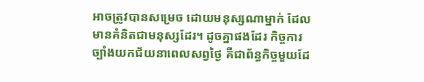អាចត្រូវបានសម្រេច ដោយមនុស្សណាម្នាក់ ដែលមានគំនិតជាមនុស្សដែរ។ ដូចគ្នាផងដែរ កិច្ចការច្បាំងយកជ័យនាពេលសព្វថ្ងៃ គឺជាព័ន្ធកិច្ចមួយដែ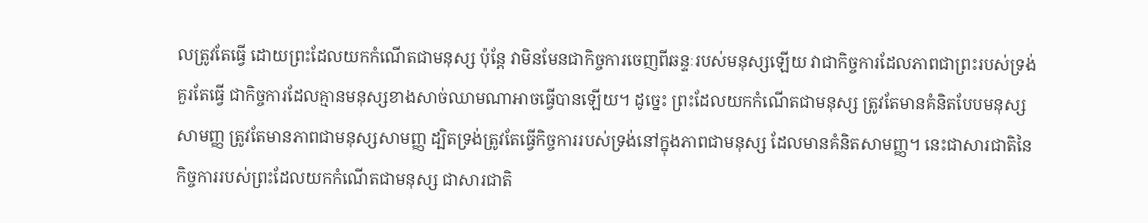លត្រូវតែធ្វើ ដោយព្រះដែលយកកំណើតជាមនុស្ស ប៉ុន្តែ វាមិនមែនជាកិច្ចការចេញពីឆន្ទៈរបស់មនុស្សឡើយ វាជាកិច្ចការដែលភាពជាព្រះរបស់ទ្រង់គួរតែធ្វើ ជាកិច្ចការដែលគ្មានមនុស្សខាងសាច់ឈាមណាអាចធ្វើបានឡើយ។ ដូច្នេះ ព្រះដែលយកកំណើតជាមនុស្ស ត្រូវតែមានគំនិតបែបមនុស្សសាមញ្ញ ត្រូវតែមានភាពជាមនុស្សសាមញ្ញ ដ្បិតទ្រង់ត្រូវតែធ្វើកិច្ចការរបស់ទ្រង់នៅក្នុងភាពជាមនុស្ស ដែលមានគំនិតសាមញ្ញ។ នេះជាសារជាតិនៃកិច្ចការរបស់ព្រះដែលយកកំណើតជាមនុស្ស ជាសារជាតិ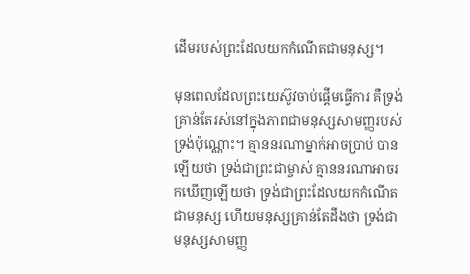ដើមរបស់ព្រះដែលយកកំណើតជាមនុស្ស។

មុនពេលដែលព្រះយេស៊ូវចាប់ផ្ដើមធ្វើការ គឺទ្រង់គ្រាន់តែរស់នៅក្នុងភាពជាមនុស្សសាមញ្ញរបស់ទ្រង់ប៉ុណ្ណោះ។ គ្មាននរណាម្នាក់អាចប្រាប់ បានឡើយថា ទ្រង់ជាព្រះជាម្ចាស់ គ្មាននរណាអាចរកឃើញឡើយថា ទ្រង់ជាព្រះដែលយកកំណើតជាមនុស្ស ហើយមនុស្សគ្រាន់តែដឹងថា ទ្រង់ជាមនុស្សសាមញ្ញ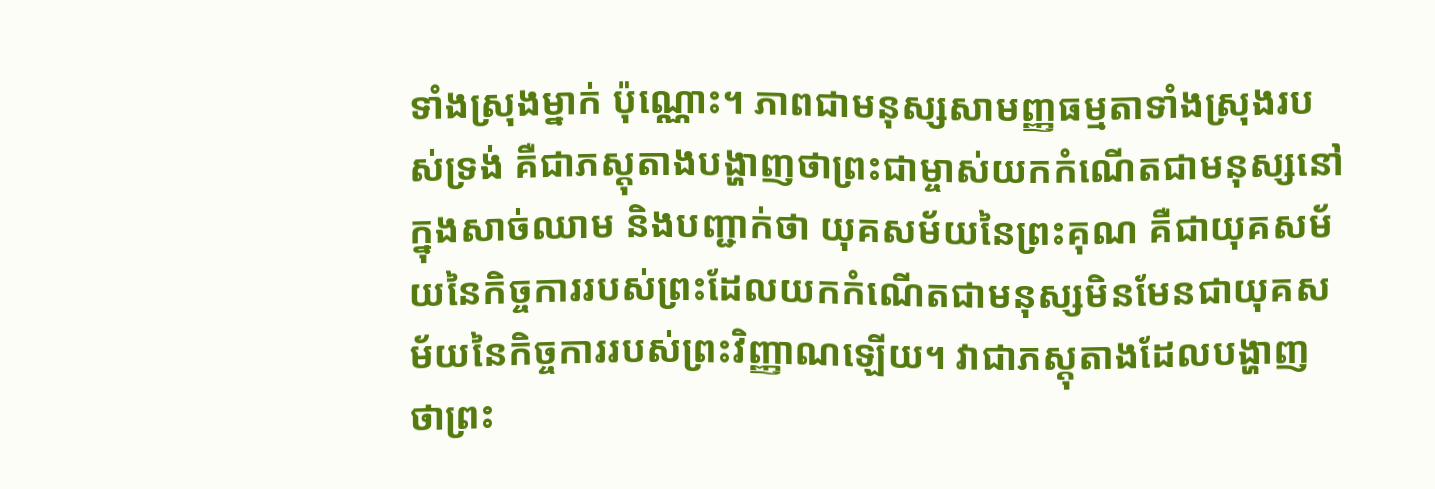ទាំងស្រុងម្នាក់ ប៉ុណ្ណោះ។ ភាពជាមនុស្សសាមញ្ញធម្មតាទាំងស្រុងរបស់ទ្រង់ គឺជាភស្តុតាងបង្ហាញថាព្រះជាម្ចាស់យកកំណើតជាមនុស្សនៅក្នុងសាច់ឈាម និងបញ្ជាក់ថា យុគសម័យនៃព្រះគុណ គឺជាយុគសម័យនៃកិច្ចការរបស់ព្រះដែលយកកំណើតជាមនុស្សមិនមែនជាយុគសម័យនៃកិច្ចការរបស់ព្រះវិញ្ញាណឡើយ។ វាជាភស្តុតាងដែលបង្ហាញថាព្រះ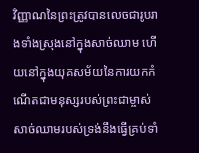វិញ្ញាណនៃព្រះត្រូវបានលេចជារូបរាងទាំងស្រុងនៅក្នុងសាច់ឈាម ហើយនៅក្នុងយុគសម័យនៃការយកកំណើតជាមនុស្សរបស់ព្រះជាម្ចាស់ សាច់ឈាមរបស់ទ្រង់នឹងធ្វើគ្រប់ទាំ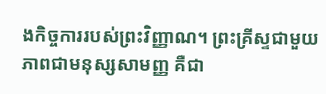ងកិច្ចការរបស់ព្រះវិញ្ញាណ។ ព្រះគ្រីស្ទជាមួយភាពជាមនុស្សសាមញ្ញ គឺជា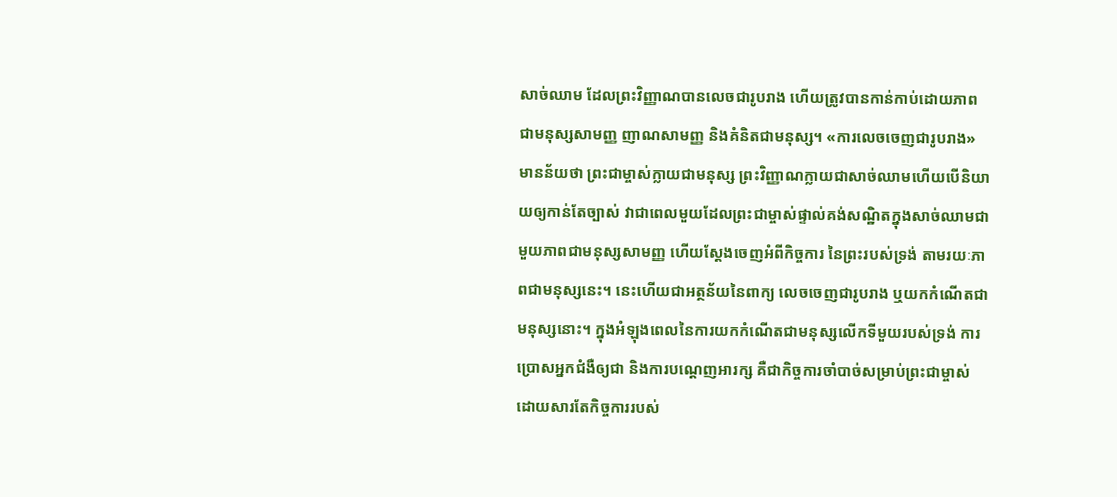សាច់ឈាម ដែលព្រះវិញ្ញាណបានលេចជារូបរាង ហើយត្រូវបានកាន់កាប់ដោយភាពជាមនុស្សសាមញ្ញ ញាណសាមញ្ញ និងគំនិតជាមនុស្ស។ «ការលេចចេញជារូបរាង» មានន័យថា ព្រះជាម្ចាស់ក្លាយជាមនុស្ស ព្រះវិញ្ញាណក្លាយជាសាច់ឈាមហើយបើនិយាយឲ្យកាន់តែច្បាស់ វាជាពេលមួយដែលព្រះជាម្ចាស់ផ្ទាល់គង់សណ្ឋិតក្នុងសាច់ឈាមជាមួយភាពជាមនុស្សសាមញ្ញ ហើយស្ដែងចេញអំពីកិច្ចការ នៃព្រះរបស់ទ្រង់ តាមរយៈភាពជាមនុស្សនេះ។ នេះហើយជាអត្ថន័យនៃពាក្យ លេចចេញជារូបរាង ឬយកកំណើតជាមនុស្សនោះ។ ក្នុងអំឡុងពេលនៃការយកកំណើតជាមនុស្សលើកទីមួយរបស់ទ្រង់ ការប្រោសអ្នកជំងឺឲ្យជា និងការបណ្ដេញអារក្ស គឺជាកិច្ចការចាំបាច់សម្រាប់ព្រះជាម្ចាស់ ដោយសារតែកិច្ចការរបស់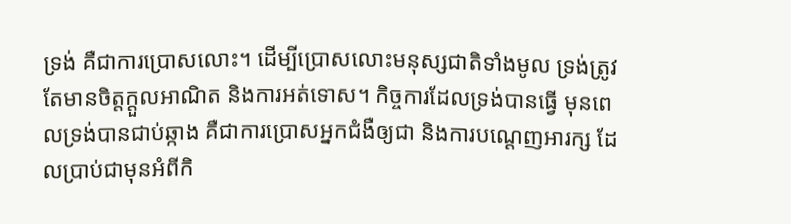ទ្រង់ គឺជាការប្រោសលោះ។ ដើម្បីប្រោសលោះមនុស្សជាតិទាំងមូល ទ្រង់ត្រូវតែមានចិត្តក្ដួលអាណិត និងការអត់ទោស។ កិច្ចការដែលទ្រង់បានធ្វើ មុនពេលទ្រង់បានជាប់ឆ្កាង គឺជាការប្រោសអ្នកជំងឺឲ្យជា និងការបណ្ដេញអារក្ស ដែលប្រាប់ជាមុនអំពីកិ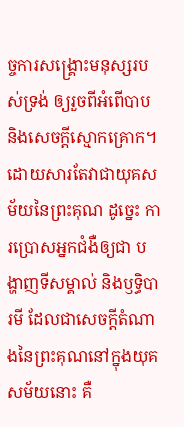ច្ចការសង្រ្គោះមនុស្សរបស់ទ្រង់ ឲ្យរួចពីអំពើបាប និងសេចក្តីស្មោកគ្រោក។ ដោយសារតែវាជាយុគសម័យនៃព្រះគុណ ដូច្នេះ ការប្រោសអ្នកជំងឺឲ្យជា បង្ហាញទីសម្គាល់ និងឫទ្ធិបារមី ដែលជាសេចក្តីតំណាងនៃព្រះគុណនៅក្នុងយុគសម័យនោះ គឺ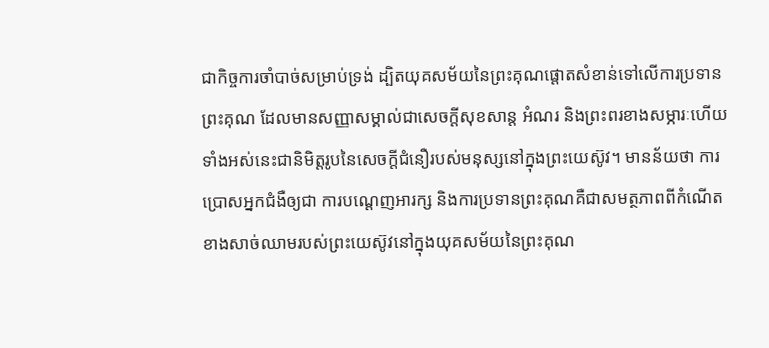ជាកិច្ចការចាំបាច់សម្រាប់ទ្រង់ ដ្បិតយុគសម័យនៃព្រះគុណផ្តោតសំខាន់ទៅលើការប្រទានព្រះគុណ ដែលមានសញ្ញាសម្គាល់ជាសេចក្តីសុខសាន្ត អំណរ និងព្រះពរខាងសម្ភារៈហើយទាំងអស់នេះជានិមិត្តរូបនៃសេចក្តីជំនឿរបស់មនុស្សនៅក្នុងព្រះយេស៊ូវ។ មានន័យថា ការប្រោសអ្នកជំងឺឲ្យជា ការបណ្ដេញអារក្ស និងការប្រទានព្រះគុណគឺជាសមត្ថភាពពីកំណើតខាងសាច់ឈាមរបស់ព្រះយេស៊ូវនៅក្នុងយុគសម័យនៃព្រះគុណ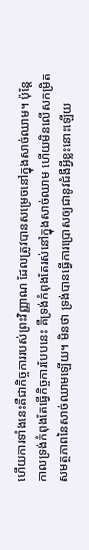ហើយការទាំងនេះគឺជាកិច្ចការរបស់ព្រះវិញ្ញាណ ដែលត្រូវបានសម្រេចនៅក្នុងសាច់ឈាម។ ប៉ុន្តែ កាលទ្រង់កំពុងតែធ្វើកិច្ចការបែបនេះ គឺទ្រង់កំពុងតែរស់នៅក្នុងសាច់ឈាម ហើយមិនលើសកម្រិតសមត្ថភាពនៃសាច់ឈាមឡើយ។ មិនថា ទ្រង់បានធ្វើការប្រោសឲ្យជានូវជំងឺអ្វីខ្លះនោះឡើយ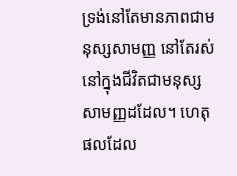ទ្រង់នៅតែមានភាពជាមនុស្សសាមញ្ញ នៅតែរស់នៅក្នុងជីវិតជាមនុស្សសាមញ្ញដដែល។ ហេតុផលដែល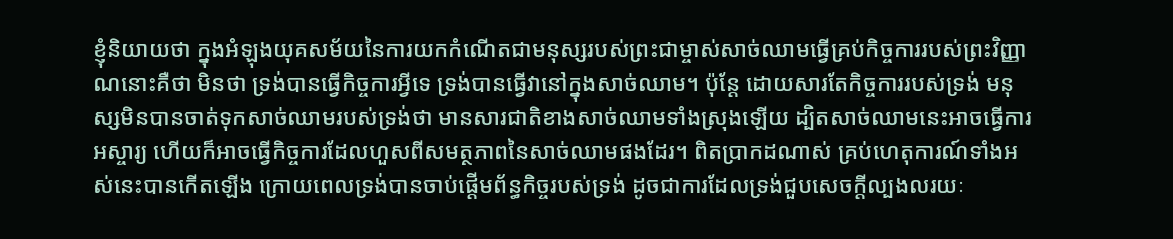ខ្ញុំនិយាយថា ក្នុងអំឡុងយុគសម័យនៃការយកកំណើតជាមនុស្សរបស់ព្រះជាម្ចាស់សាច់ឈាមធ្វើគ្រប់កិច្ចការរបស់ព្រះវិញ្ញាណនោះគឺថា មិនថា ទ្រង់បានធ្វើកិច្ចការអ្វីទេ ទ្រង់បានធ្វើវានៅក្នុងសាច់ឈាម។ ប៉ុន្តែ ដោយសារតែកិច្ចការរបស់ទ្រង់ មនុស្សមិនបានចាត់ទុកសាច់ឈាមរបស់ទ្រង់ថា មានសារជាតិខាងសាច់ឈាមទាំងស្រុងឡើយ ដ្បិតសាច់ឈាមនេះអាចធ្វើការអស្ចារ្យ ហើយក៏អាចធ្វើកិច្ចការដែលហួសពីសមត្ថភាពនៃសាច់ឈាមផងដែរ។ ពិតប្រាកដណាស់ គ្រប់ហេតុការណ៍ទាំងអស់នេះបានកើតឡើង ក្រោយពេលទ្រង់បានចាប់ផ្ដើមព័ន្ធកិច្ចរបស់ទ្រង់ ដូចជាការដែលទ្រង់ជួបសេចក្តីល្បងលរយៈ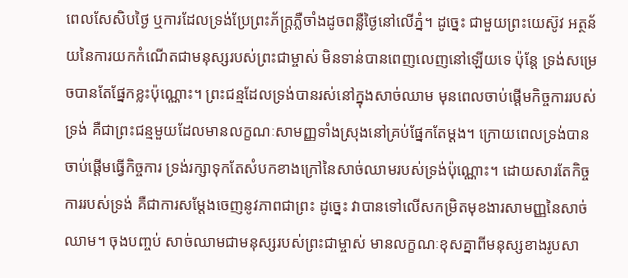ពេលសែសិបថ្ងៃ ឬការដែលទ្រង់ប្រែព្រះភ័ក្ត្រភ្លឺចាំងដូចពន្លឺថ្ងៃនៅលើភ្នំ។ ដូច្នេះ ជាមួយព្រះយេស៊ូវ អត្ថន័យនៃការយកកំណើតជាមនុស្សរបស់ព្រះជាម្ចាស់ មិនទាន់បានពេញលេញនៅឡើយទេ ប៉ុន្តែ ទ្រង់សម្រេចបានតែផ្នែកខ្លះប៉ុណ្ណោះ។ ព្រះជន្មដែលទ្រង់បានរស់នៅក្នុងសាច់ឈាម មុនពេលចាប់ផ្ដើមកិច្ចការរបស់ទ្រង់ គឺជាព្រះជន្មមួយដែលមានលក្ខណៈសាមញ្ញទាំងស្រុងនៅគ្រប់ផ្នែកតែម្ដង។ ក្រោយពេលទ្រង់បានចាប់ផ្ដើមធ្វើកិច្ចការ ទ្រង់រក្សាទុកតែសំបកខាងក្រៅនៃសាច់ឈាមរបស់ទ្រង់ប៉ុណ្ណោះ។ ដោយសារតែកិច្ចការរបស់ទ្រង់ គឺជាការសម្ដែងចេញនូវភាពជាព្រះ ដូច្នេះ វាបានទៅលើសកម្រិតមុខងារសាមញ្ញនៃសាច់ឈាម។ ចុងបញ្ចប់ សាច់ឈាមជាមនុស្សរបស់ព្រះជាម្ចាស់ មានលក្ខណៈខុសគ្នាពីមនុស្សខាងរូបសា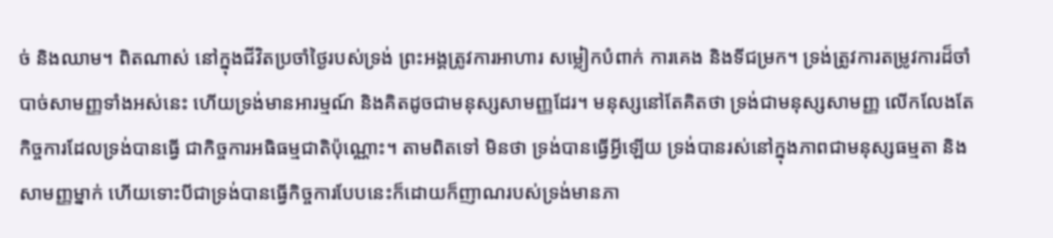ច់ និងឈាម។ ពិតណាស់ នៅក្នុងជីវិតប្រចាំថ្ងៃរបស់ទ្រង់ ព្រះអង្គត្រូវការអាហារ សម្លៀកបំពាក់ ការគេង និងទីជម្រក។ ទ្រង់ត្រូវការតម្រូវការដ៏ចាំបាច់សាមញ្ញទាំងអស់នេះ ហើយទ្រង់មានអារម្មណ៍ និងគិតដូចជាមនុស្សសាមញ្ញដែរ។ មនុស្សនៅតែគិតថា ទ្រង់ជាមនុស្សសាមញ្ញ លើកលែងតែកិច្ចការដែលទ្រង់បានធ្វើ ជាកិច្ចការអធិធម្មជាតិប៉ុណ្ណោះ។ តាមពិតទៅ មិនថា ទ្រង់បានធ្វើអ្វីឡើយ ទ្រង់បានរស់នៅក្នុងភាពជាមនុស្សធម្មតា និងសាមញ្ញម្នាក់ ហើយទោះបីជាទ្រង់បានធ្វើកិច្ចការបែបនេះក៏ដោយក៏ញាណរបស់ទ្រង់មានភា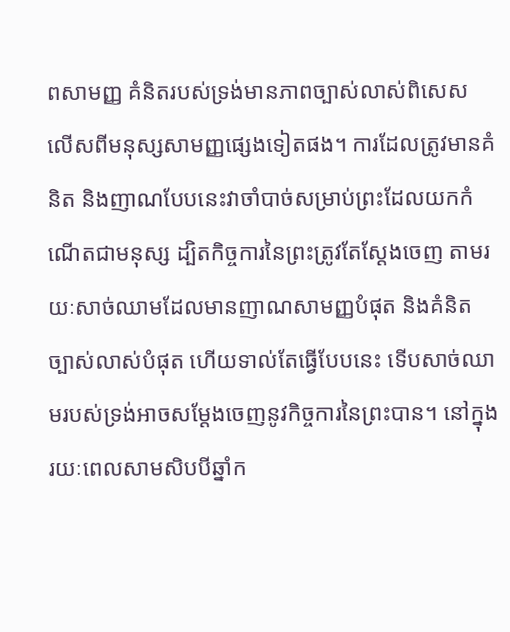ពសាមញ្ញ គំនិតរបស់ទ្រង់មានភាពច្បាស់លាស់ពិសេស លើសពីមនុស្សសាមញ្ញផ្សេងទៀតផង។ ការដែលត្រូវមានគំនិត និងញាណបែបនេះវាចាំបាច់សម្រាប់ព្រះដែលយកកំណើតជាមនុស្ស ដ្បិតកិច្ចការនៃព្រះត្រូវតែស្ដែងចេញ តាមរយៈសាច់ឈាមដែលមានញាណសាមញ្ញបំផុត និងគំនិតច្បាស់លាស់បំផុត ហើយទាល់តែធ្វើបែបនេះ ទើបសាច់ឈាមរបស់ទ្រង់អាចសម្ដែងចេញនូវកិច្ចការនៃព្រះបាន។ នៅក្នុងរយៈពេលសាមសិបបីឆ្នាំក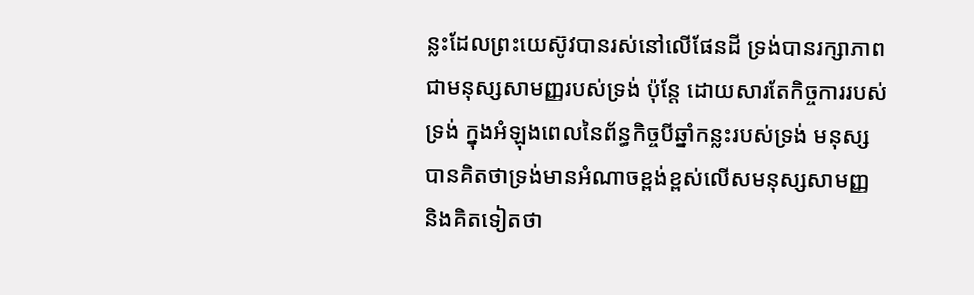ន្លះដែលព្រះយេស៊ូវបានរស់នៅលើផែនដី ទ្រង់បានរក្សាភាពជាមនុស្សសាមញ្ញរបស់ទ្រង់ ប៉ុន្តែ ដោយសារតែកិច្ចការរបស់ទ្រង់ ក្នុងអំឡុងពេលនៃព័ន្ធកិច្ចបីឆ្នាំកន្លះរបស់ទ្រង់ មនុស្សបានគិតថាទ្រង់មានអំណាចខ្ពង់ខ្ពស់លើសមនុស្សសាមញ្ញ និងគិតទៀតថា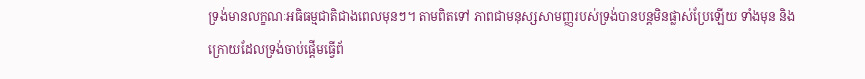ទ្រង់មានលក្ខណៈអធិធម្មជាតិជាងពេលមុនៗ។ តាមពិតទៅ ភាពជាមនុស្សសាមញ្ញរបស់ទ្រង់បានបន្តមិនផ្លាស់ប្រែឡើយ ទាំងមុន និងក្រោយដែលទ្រង់ចាប់ផ្ដើមធ្វើព័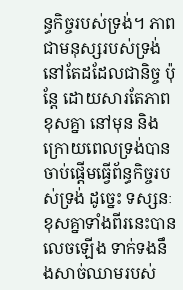ន្ធកិច្ចរបស់ទ្រង់។ ភាពជាមនុស្សរបស់ទ្រង់នៅតែដដែលជានិច្ច ប៉ុន្តែ ដោយសារតែភាពខុសគ្នា នៅមុន និងក្រោយពេលទ្រង់បានចាប់ផ្ដើមធ្វើព័ន្ធកិច្ចរបស់ទ្រង់ ដូច្នេះ ទស្សនៈខុសគ្នាទាំងពីរនេះបានលេចឡើង ទាក់ទងនឹងសាច់ឈាមរបស់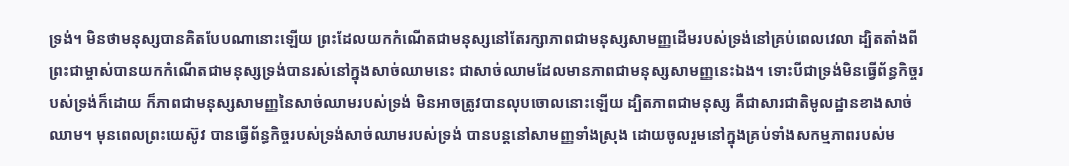ទ្រង់។ មិនថាមនុស្សបានគិតបែបណានោះឡើយ ព្រះដែលយកកំណើតជាមនុស្សនៅតែរក្សាភាពជាមនុស្សសាមញ្ញដើមរបស់ទ្រង់នៅគ្រប់ពេលវេលា ដ្បិតតាំងពីព្រះជាម្ចាស់បានយកកំណើតជាមនុស្សទ្រង់បានរស់នៅក្នុងសាច់ឈាមនេះ ជាសាច់ឈាមដែលមានភាពជាមនុស្សសាមញ្ញនេះឯង។ ទោះបីជាទ្រង់មិនធ្វើព័ន្ធកិច្ចរបស់ទ្រង់ក៏ដោយ ក៏ភាពជាមនុស្សសាមញ្ញនៃសាច់ឈាមរបស់ទ្រង់ មិនអាចត្រូវបានលុបចោលនោះឡើយ ដ្បិតភាពជាមនុស្ស គឺជាសារជាតិមូលដ្ឋានខាងសាច់ឈាម។ មុនពេលព្រះយេស៊ូវ បានធ្វើព័ន្ធកិច្ចរបស់ទ្រង់សាច់ឈាមរបស់ទ្រង់ បានបន្តនៅសាមញ្ញទាំងស្រុង ដោយចូលរួមនៅក្នុងគ្រប់ទាំងសកម្មភាពរបស់ម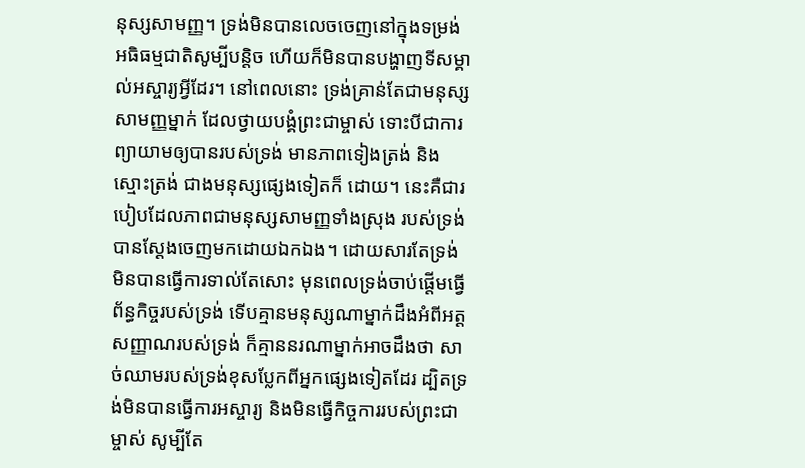នុស្សសាមញ្ញ។ ទ្រង់មិនបានលេចចេញនៅក្នុងទម្រង់ អធិធម្មជាតិសូម្បីបន្តិច ហើយក៏មិនបានបង្ហាញទីសម្គាល់អស្ចារ្យអ្វីដែរ។ នៅពេលនោះ ទ្រង់គ្រាន់តែជាមនុស្សសាមញ្ញម្នាក់ ដែលថ្វាយបង្គំព្រះជាម្ចាស់ ទោះបីជាការព្យាយាមឲ្យបានរបស់ទ្រង់ មានភាពទៀងត្រង់ និងស្មោះត្រង់ ជាងមនុស្សផ្សេងទៀតក៏ ដោយ។ នេះគឺជារបៀបដែលភាពជាមនុស្សសាមញ្ញទាំងស្រុង របស់ទ្រង់ បានស្ដែងចេញមកដោយឯកឯង។ ដោយសារតែទ្រង់មិនបានធ្វើការទាល់តែសោះ មុនពេលទ្រង់ចាប់ផ្ដើមធ្វើព័ន្ធកិច្ចរបស់ទ្រង់ ទើបគ្មានមនុស្សណាម្នាក់ដឹងអំពីអត្តសញ្ញាណរបស់ទ្រង់ ក៏គ្មាននរណាម្នាក់អាចដឹងថា សាច់ឈាមរបស់ទ្រង់ខុសប្លែកពីអ្នកផ្សេងទៀតដែរ ដ្បិតទ្រង់មិនបានធ្វើការអស្ចារ្យ និងមិនធ្វើកិច្ចការរបស់ព្រះជាម្ចាស់ សូម្បីតែ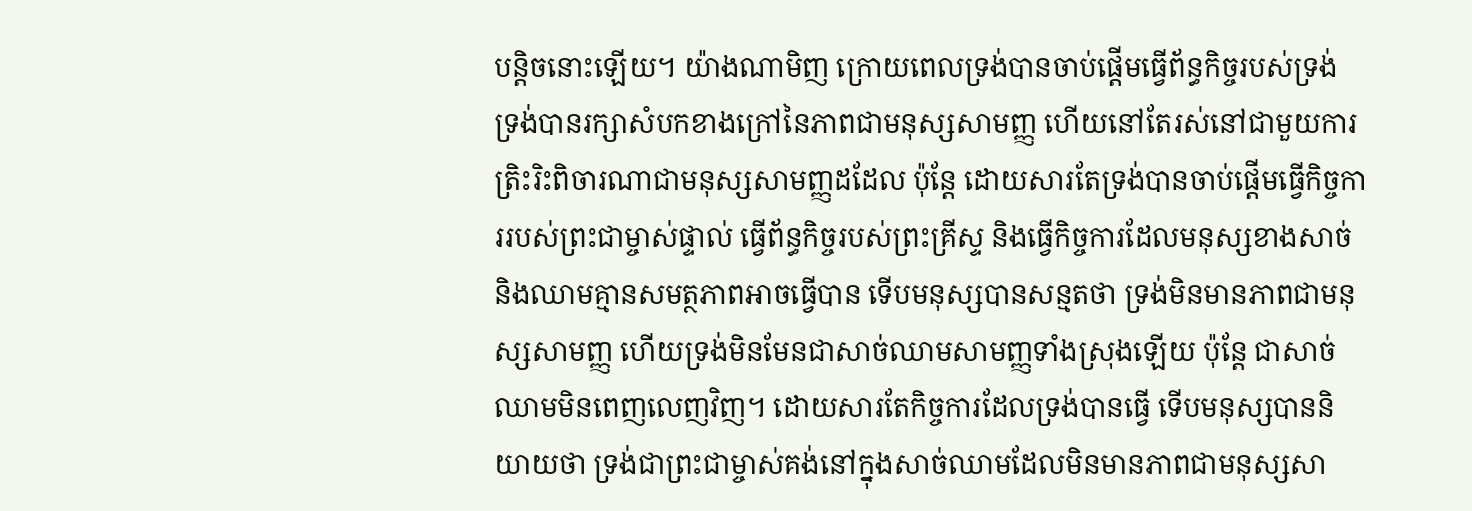បន្ដិចនោះឡើយ។ យ៉ាងណាមិញ ក្រោយពេលទ្រង់បានចាប់ផ្ដើមធ្វើព័ន្ធកិច្ចរបស់ទ្រង់ ទ្រង់បានរក្សាសំបកខាងក្រៅនៃភាពជាមនុស្សសាមញ្ញ ហើយនៅតែរស់នៅជាមួយការត្រិះរិះពិចារណាជាមនុស្សសាមញ្ញដដែល ប៉ុន្តែ ដោយសារតែទ្រង់បានចាប់ផ្ដើមធ្វើកិច្ចការរបស់ព្រះជាម្ចាស់ផ្ទាល់ ធ្វើព័ន្ធកិច្ចរបស់ព្រះគ្រីស្ទ និងធ្វើកិច្ចការដែលមនុស្សខាងសាច់ និងឈាមគ្មានសមត្ថភាពអាចធ្វើបាន ទើបមនុស្សបានសន្មតថា ទ្រង់មិនមានភាពជាមនុស្សសាមញ្ញ ហើយទ្រង់មិនមែនជាសាច់ឈាមសាមញ្ញទាំងស្រុងឡើយ ប៉ុន្តែ ជាសាច់ឈាមមិនពេញលេញវិញ។ ដោយសារតែកិច្ចការដែលទ្រង់បានធ្វើ ទើបមនុស្សបាននិយាយថា ទ្រង់ជាព្រះជាម្ចាស់គង់នៅក្នុងសាច់ឈាមដែលមិនមានភាពជាមនុស្សសា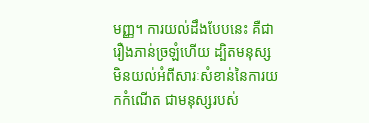មញ្ញ។ ការយល់ដឹងបែបនេះ គឺជារឿងភាន់ច្រឡំហើយ ដ្បិតមនុស្សមិនយល់អំពីសារៈសំខាន់នៃការយកកំណើត ជាមនុស្សរបស់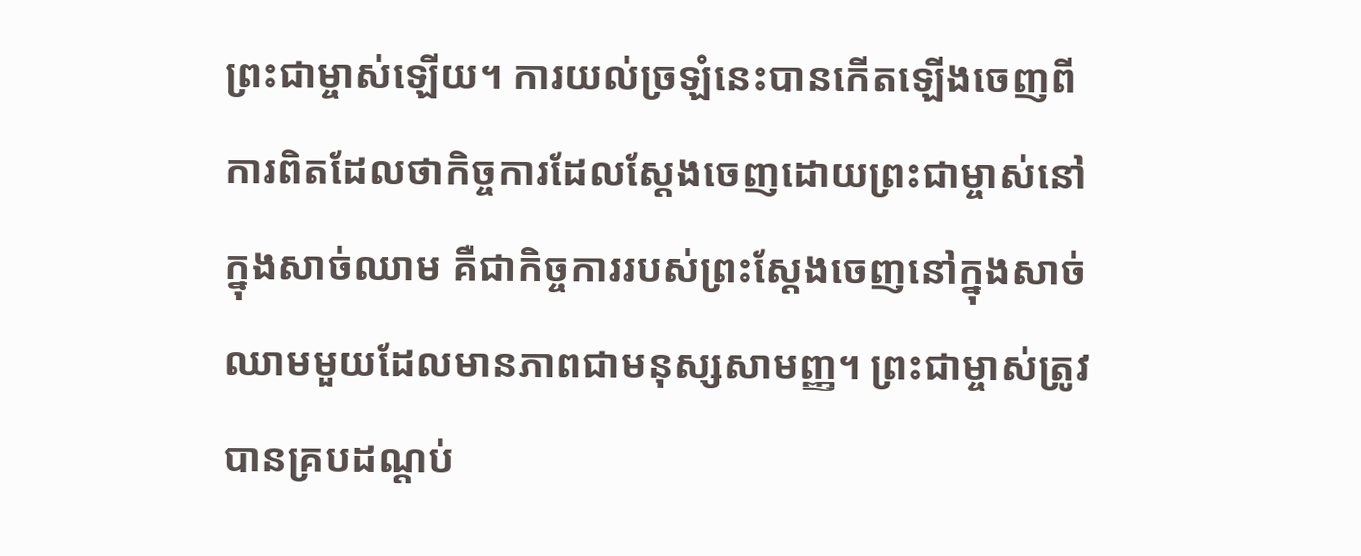ព្រះជាម្ចាស់ឡើយ។ ការយល់ច្រឡំនេះបានកើតឡើងចេញពីការពិតដែលថាកិច្ចការដែលស្ដែងចេញដោយព្រះជាម្ចាស់នៅក្នុងសាច់ឈាម គឺជាកិច្ចការរបស់ព្រះស្ដែងចេញនៅក្នុងសាច់ឈាមមួយដែលមានភាពជាមនុស្សសាមញ្ញ។ ព្រះជាម្ចាស់ត្រូវបានគ្របដណ្ដប់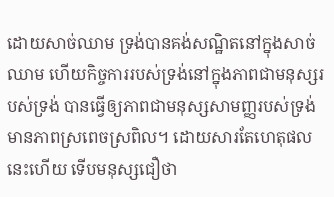ដោយសាច់ឈាម ទ្រង់បានគង់សណ្ឋិតនៅក្នុងសាច់ឈាម ហើយកិច្ចការរបស់ទ្រង់នៅក្នុងភាពជាមនុស្សរបស់ទ្រង់ បានធ្វើឲ្យភាពជាមនុស្សសាមញ្ញរបស់ទ្រង់មានភាពស្រពេចស្រពិល។ ដោយសារតែហេតុផលនេះហើយ ទើបមនុស្សជឿថា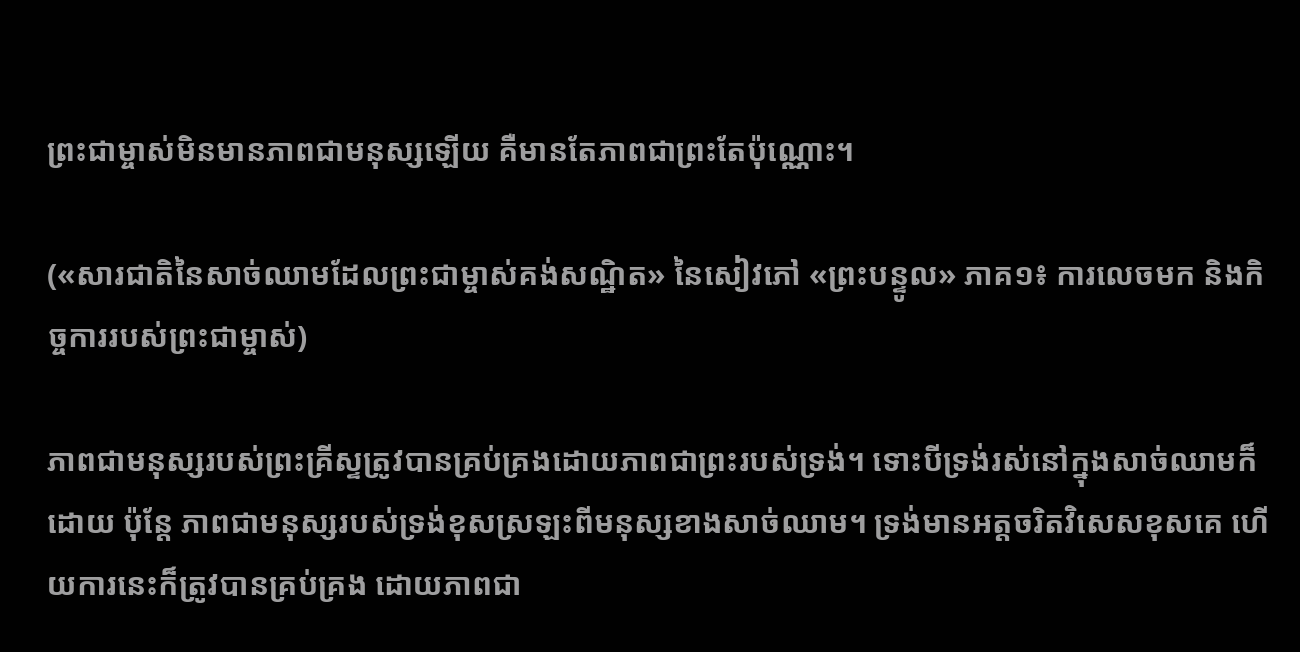ព្រះជាម្ចាស់មិនមានភាពជាមនុស្សឡើយ គឺមានតែភាពជាព្រះតែប៉ុណ្ណោះ។

(«សារជាតិនៃសាច់ឈាមដែលព្រះជាម្ចាស់គង់សណ្ឋិត» នៃសៀវភៅ «ព្រះបន្ទូល» ភាគ១៖ ការលេចមក និងកិច្ចការរបស់ព្រះជាម្ចាស់)

ភាពជាមនុស្សរបស់ព្រះគ្រីស្ទត្រូវបានគ្រប់គ្រងដោយភាពជាព្រះរបស់ទ្រង់។ ទោះបីទ្រង់រស់នៅក្នុងសាច់ឈាមក៏ដោយ ប៉ុន្តែ ភាពជាមនុស្សរបស់ទ្រង់ខុសស្រឡះពីមនុស្សខាងសាច់ឈាម។ ទ្រង់មានអត្តចរិតវិសេសខុសគេ ហើយការនេះក៏ត្រូវបានគ្រប់គ្រង ដោយភាពជា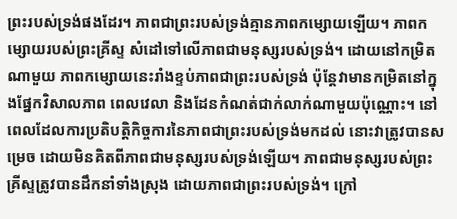ព្រះរបស់ទ្រង់ផងដែរ។ ភាពជាព្រះរបស់ទ្រង់គ្មានភាពកម្សោយឡើយ។ ភាពកម្សោយរបស់ព្រះគ្រីស្ទ សំដៅទៅលើភាពជាមនុស្សរបស់ទ្រង់។ ដោយនៅកម្រិតណាមួយ ភាពកម្សោយនេះរាំងខ្ទប់ភាពជាព្រះរបស់ទ្រង់ ប៉ុន្តែវាមានកម្រិតនៅក្នុងផ្នែកវិសាលភាព ពេលវេលា និងដែនកំណត់ជាក់លាក់ណាមួយប៉ុណ្ណោះ។ នៅពេលដែលការប្រតិបត្តិកិច្ចការនៃភាពជាព្រះរបស់ទ្រង់មកដល់ នោះវាត្រូវបានសម្រេច ដោយមិនគិតពីភាពជាមនុស្សរបស់ទ្រង់ឡើយ។ ភាពជាមនុស្សរបស់ព្រះគ្រីស្ទត្រូវបានដឹកនាំទាំងស្រុង ដោយភាពជាព្រះរបស់ទ្រង់។ ក្រៅ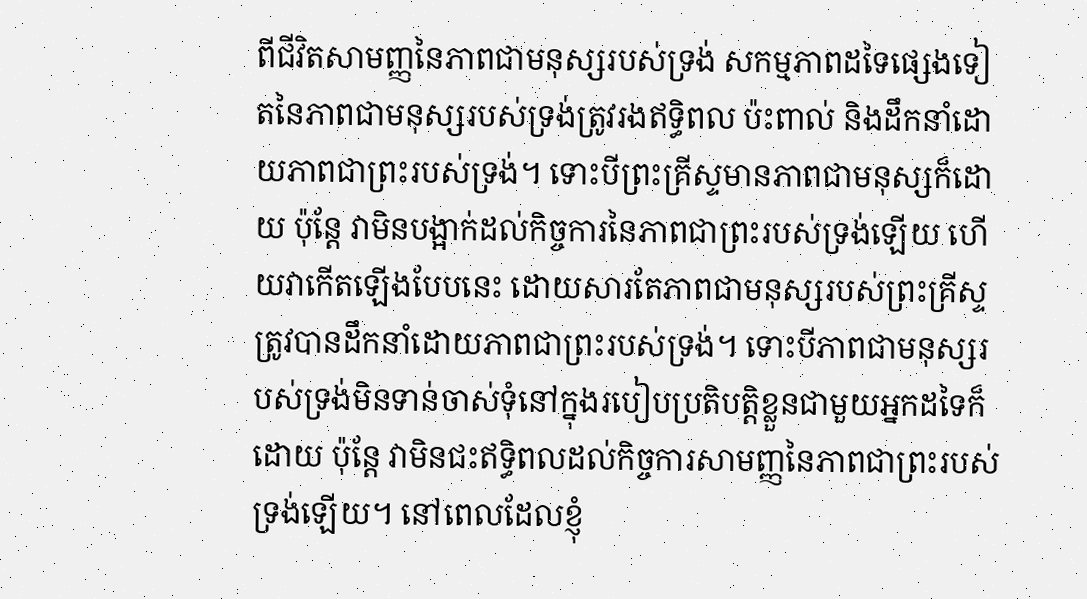ពីជីវិតសាមញ្ញនៃភាពជាមនុស្សរបស់ទ្រង់ សកម្មភាពដទៃផ្សេងទៀតនៃភាពជាមនុស្សរបស់ទ្រង់ត្រូវរងឥទ្ធិពល ប៉ះពាល់ និងដឹកនាំដោយភាពជាព្រះរបស់ទ្រង់។ ទោះបីព្រះគ្រីស្ទមានភាពជាមនុស្សក៏ដោយ ប៉ុន្តែ វាមិនបង្អាក់ដល់កិច្ចការនៃភាពជាព្រះរបស់ទ្រង់ឡើយ ហើយវាកើតឡើងបែបនេះ ដោយសារតែភាពជាមនុស្សរបស់ព្រះគ្រីស្ទត្រូវបានដឹកនាំដោយភាពជាព្រះរបស់ទ្រង់។ ទោះបីភាពជាមនុស្សរបស់ទ្រង់មិនទាន់ចាស់ទុំនៅក្នុងរបៀបប្រតិបត្ដិខ្លួនជាមួយអ្នកដទៃក៏ដោយ ប៉ុន្តែ វាមិនជះឥទ្ធិពលដល់កិច្ចការសាមញ្ញនៃភាពជាព្រះរបស់ទ្រង់ឡើយ។ នៅពេលដែលខ្ញុំ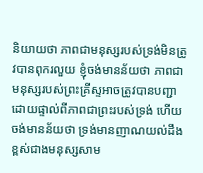និយាយថា ភាពជាមនុស្សរបស់ទ្រង់មិនត្រូវបានពុករលួយ ខ្ញុំចង់មានន័យថា ភាពជាមនុស្សរបស់ព្រះគ្រីស្ទអាចត្រូវបានបញ្ជាដោយផ្ទាល់ពីភាពជាព្រះរបស់ទ្រង់ ហើយចង់មានន័យថា ទ្រង់មានញាណយល់ដឹងខ្ពស់ជាងមនុស្សសាម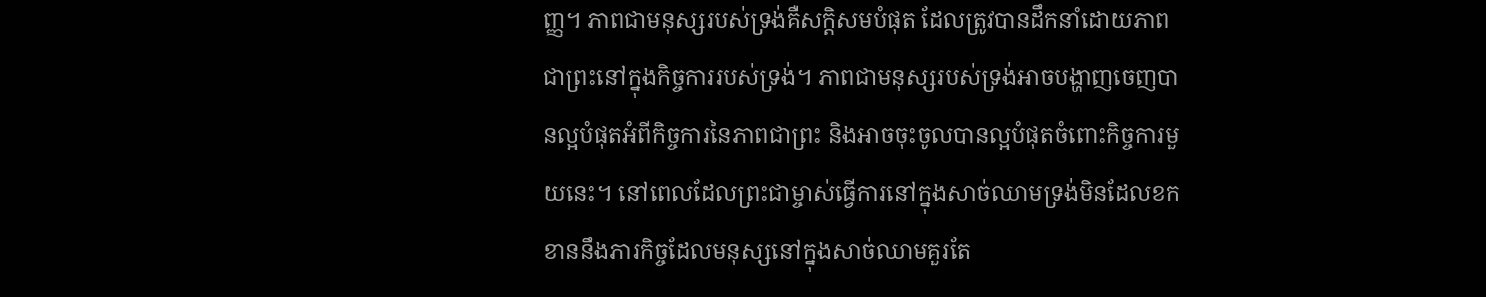ញ្ញ។ ភាពជាមនុស្សរបស់ទ្រង់គឺសក្ដិសមបំផុត ដែលត្រូវបានដឹកនាំដោយភាពជាព្រះនៅក្នុងកិច្ចការរបស់ទ្រង់។ ភាពជាមនុស្សរបស់ទ្រង់អាចបង្ហាញចេញបានល្អបំផុតអំពីកិច្ចការនៃភាពជាព្រះ និងអាចចុះចូលបានល្អបំផុតចំពោះកិច្ចការមួយនេះ។ នៅពេលដែលព្រះជាម្ចាស់ធ្វើការនៅក្នុងសាច់ឈាមទ្រង់មិនដែលខកខាននឹងភារកិច្ចដែលមនុស្សនៅក្នុងសាច់ឈាមគួរតែ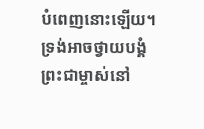បំពេញនោះឡើយ។ ទ្រង់អាចថ្វាយបង្គំព្រះជាម្ចាស់នៅ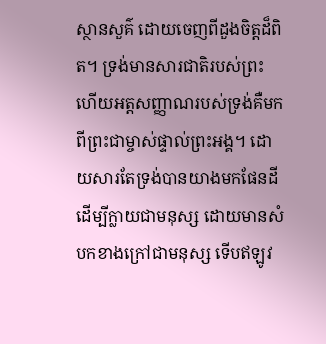ស្ថានសួគ៌ ដោយចេញពីដួងចិត្តដ៏ពិត។ ទ្រង់មានសារជាតិរបស់ព្រះ ហើយអត្តសញ្ញាណរបស់ទ្រង់គឺមកពីព្រះជាម្ចាស់ផ្ទាល់ព្រះអង្គ។ ដោយសារតែទ្រង់បានយាងមកផែនដី ដើម្បីក្លាយជាមនុស្ស ដោយមានសំបកខាងក្រៅជាមនុស្ស ទើបឥឡូវ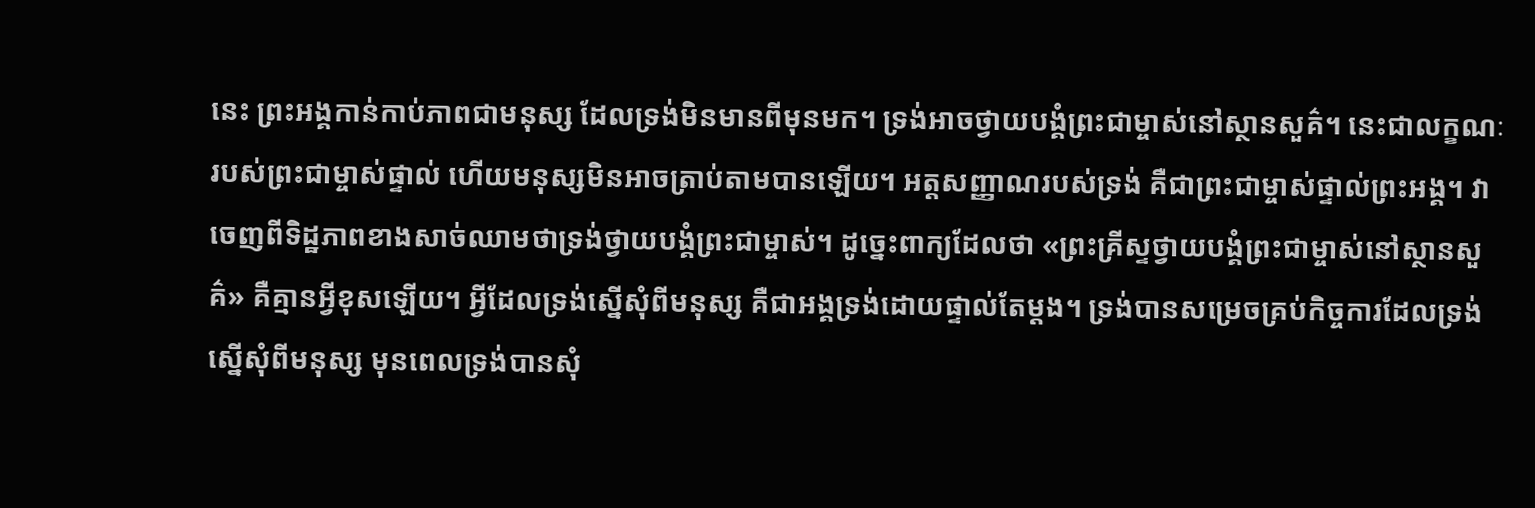នេះ ព្រះអង្គកាន់កាប់ភាពជាមនុស្ស ដែលទ្រង់មិនមានពីមុនមក។ ទ្រង់អាចថ្វាយបង្គំព្រះជាម្ចាស់នៅស្ថានសួគ៌។ នេះជាលក្ខណៈរបស់ព្រះជាម្ចាស់ផ្ទាល់ ហើយមនុស្សមិនអាចត្រាប់តាមបានឡើយ។ អត្តសញ្ញាណរបស់ទ្រង់ គឺជាព្រះជាម្ចាស់ផ្ទាល់ព្រះអង្គ។ វាចេញពីទិដ្ឋភាពខាងសាច់ឈាមថាទ្រង់ថ្វាយបង្គំព្រះជាម្ចាស់។ ដូច្នេះពាក្យដែលថា «ព្រះគ្រីស្ទថ្វាយបង្គំព្រះជាម្ចាស់នៅស្ថានសួគ៌» គឺគ្មានអ្វីខុសឡើយ។ អ្វីដែលទ្រង់ស្នើសុំពីមនុស្ស គឺជាអង្គទ្រង់ដោយផ្ទាល់តែម្ដង។ ទ្រង់បានសម្រេចគ្រប់កិច្ចការដែលទ្រង់ស្នើសុំពីមនុស្ស មុនពេលទ្រង់បានសុំ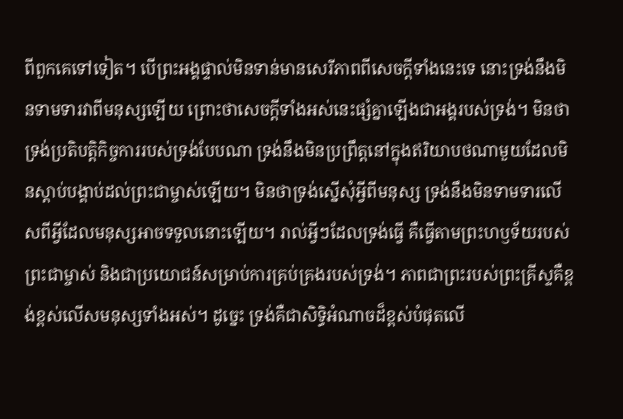ពីពួកគេទៅទៀត។ បើព្រះអង្គផ្ទាល់មិនទាន់មានសេរីភាពពីសេចក្តីទាំងនេះទេ នោះទ្រង់នឹងមិនទាមទារវាពីមនុស្សឡើយ ព្រោះថាសេចក្តីទាំងអស់នេះផ្សំគ្នាឡើងជាអង្គរបស់ទ្រង់។ មិនថាទ្រង់ប្រតិបត្តិកិច្ចការរបស់ទ្រង់បែបណា ទ្រង់នឹងមិនប្រព្រឹត្តនៅក្នុងឥរិយាបថណាមួយដែលមិនស្ដាប់បង្គាប់ដល់ព្រះជាម្ចាស់ឡើយ។ មិនថាទ្រង់ស្នើសុំអ្វីពីមនុស្ស ទ្រង់នឹងមិនទាមទារលើសពីអ្វីដែលមនុស្សអាចទទួលនោះឡើយ។ រាល់អ្វីៗដែលទ្រង់ធ្វើ គឺធ្វើតាមព្រះហឫទ័យរបស់ព្រះជាម្ចាស់ និងជាប្រយោជន៍សម្រាប់ការគ្រប់គ្រងរបស់ទ្រង់។ ភាពជាព្រះរបស់ព្រះគ្រីស្ទគឺខ្ពង់ខ្ពស់លើសមនុស្សទាំងអស់។ ដូច្នេះ ទ្រង់គឺជាសិទ្ធិអំណាចដ៏ខ្ពស់បំផុតលើ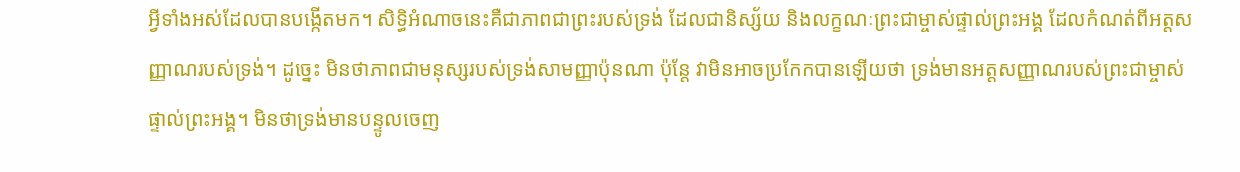អ្វីទាំងអស់ដែលបានបង្កើតមក។ សិទ្ធិអំណាចនេះគឺជាភាពជាព្រះរបស់ទ្រង់ ដែលជានិស្ស័យ និងលក្ខណៈព្រះជាម្ចាស់ផ្ទាល់ព្រះអង្គ ដែលកំណត់ពីអត្តសញ្ញាណរបស់ទ្រង់។ ដូច្នេះ មិនថាភាពជាមនុស្សរបស់ទ្រង់សាមញ្ញាប៉ុនណា ប៉ុន្តែ វាមិនអាចប្រកែកបានឡើយថា ទ្រង់មានអត្តសញ្ញាណរបស់ព្រះជាម្ចាស់ផ្ទាល់ព្រះអង្គ។ មិនថាទ្រង់មានបន្ទូលចេញ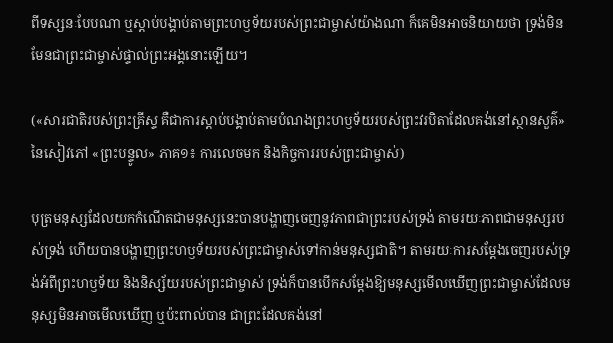ពីទស្សនៈបែបណា ឬស្ដាប់បង្គាប់តាមព្រះហឫទ័យរបស់ព្រះជាម្ចាស់យ៉ាងណា ក៏គេមិនអាចនិយាយថា ទ្រង់មិនមែនជាព្រះជាម្ចាស់ផ្ទាល់ព្រះអង្គនោះឡើយ។

(«សារជាតិរបស់ព្រះគ្រីស្ទ គឺជាការស្ដាប់បង្គាប់តាមបំណងព្រះហឫទ័យរបស់ព្រះវរបិតាដែលគង់នៅស្ថានសួគ៌» នៃសៀវភៅ «ព្រះបន្ទូល» ភាគ១៖ ការលេចមក និងកិច្ចការរបស់ព្រះជាម្ចាស់)

បុត្រមនុស្សដែលយកកំណើតជាមនុស្សនេះបានបង្ហាញចេញនូវភាពជាព្រះរបស់ទ្រង់ តាមរយៈភាពជាមនុស្សរបស់ទ្រង់ ហើយបានបង្ហាញព្រះហឫទ័យរបស់ព្រះជាម្ចាស់ទៅកាន់មនុស្សជាតិ។ តាមរយៈការសម្ដែងចេញរបស់ទ្រង់អំពីព្រះហឫទ័យ និងនិស្ស័យរបស់ព្រះជាម្ចាស់ ទ្រង់ក៏បានបើកសម្ដែងឱ្យមនុស្សមើលឃើញព្រះជាម្ចាស់ដែលមនុស្សមិនអាចមើលឃើញ ឬប៉ះពាល់បាន ជាព្រះដែលគង់នៅ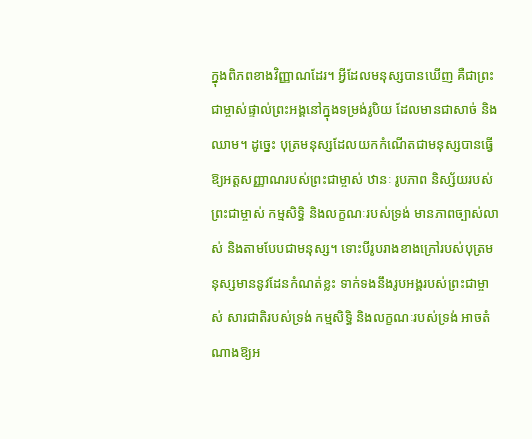ក្នុងពិភពខាងវិញ្ញាណដែរ។ អ្វីដែលមនុស្សបានឃើញ គឺជាព្រះជាម្ចាស់ផ្ទាល់ព្រះអង្គនៅក្នុងទម្រង់រូបិយ ដែលមានជាសាច់ និងឈាម។ ដូច្នេះ បុត្រមនុស្សដែលយកកំណើតជាមនុស្សបានធ្វើឱ្យអត្តសញ្ញាណរបស់ព្រះជាម្ចាស់ ឋានៈ រូបភាព និស្ស័យរបស់ព្រះជាម្ចាស់ កម្មសិទ្ធិ និងលក្ខណៈរបស់ទ្រង់ មានភាពច្បាស់លាស់ និងតាមបែបជាមនុស្ស។ ទោះបីរូបរាងខាងក្រៅរបស់បុត្រមនុស្សមាននូវដែនកំណត់ខ្លះ ទាក់ទងនឹងរូបអង្គរបស់ព្រះជាម្ចាស់ សារជាតិរបស់ទ្រង់ កម្មសិទ្ធិ និងលក្ខណៈរបស់ទ្រង់ អាចតំណាងឱ្យអ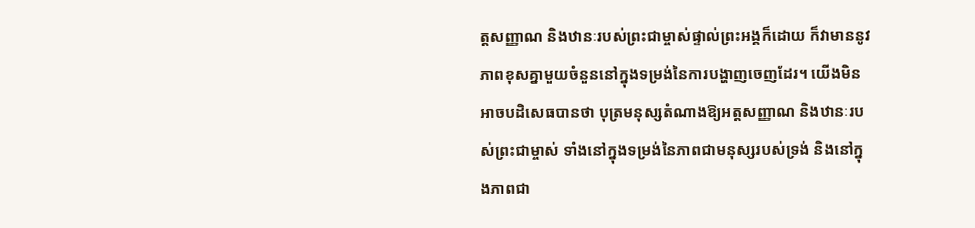ត្តសញ្ញាណ និងឋានៈរបស់ព្រះជាម្ចាស់ផ្ទាល់ព្រះអង្គក៏ដោយ ក៏វាមាននូវភាពខុសគ្នាមួយចំនួននៅក្នុងទម្រង់នៃការបង្ហាញចេញដែរ។ យើងមិនអាចបដិសេធបានថា បុត្រមនុស្សតំណាងឱ្យអត្តសញ្ញាណ និងឋានៈរបស់ព្រះជាម្ចាស់ ទាំងនៅក្នុងទម្រង់នៃភាពជាមនុស្សរបស់ទ្រង់ និងនៅក្នុងភាពជា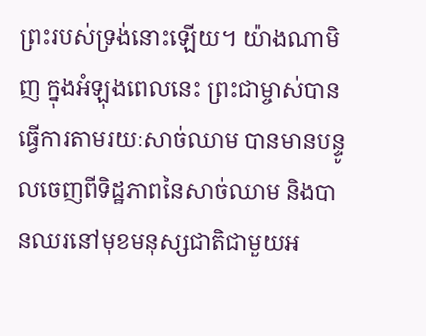ព្រះរបស់ទ្រង់នោះឡើយ។ យ៉ាងណាមិញ ក្នុងអំឡុងពេលនេះ ព្រះជាម្ចាស់បានធ្វើការតាមរយៈសាច់ឈាម បានមានបន្ទូលចេញពីទិដ្ឋភាពនៃសាច់ឈាម និងបានឈរនៅមុខមនុស្សជាតិជាមួយអ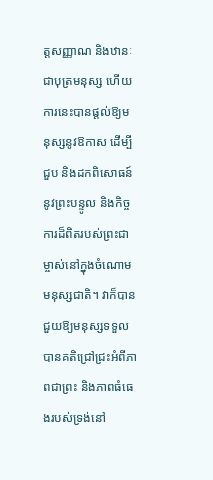ត្តសញ្ញាណ និងឋានៈជាបុត្រមនុស្ស ហើយការនេះបានផ្ដល់ឱ្យមនុស្សនូវឱកាស ដើម្បីជួប និងដកពិសោធន៍នូវព្រះបន្ទូល និងកិច្ចការដ៏ពិតរបស់ព្រះជាម្ចាស់នៅក្នុងចំណោមមនុស្សជាតិ។ វាក៏បានជួយឱ្យមនុស្សទទួលបានគតិជ្រៅជ្រះអំពីភាពជាព្រះ និងភាពធំធេងរបស់ទ្រង់នៅ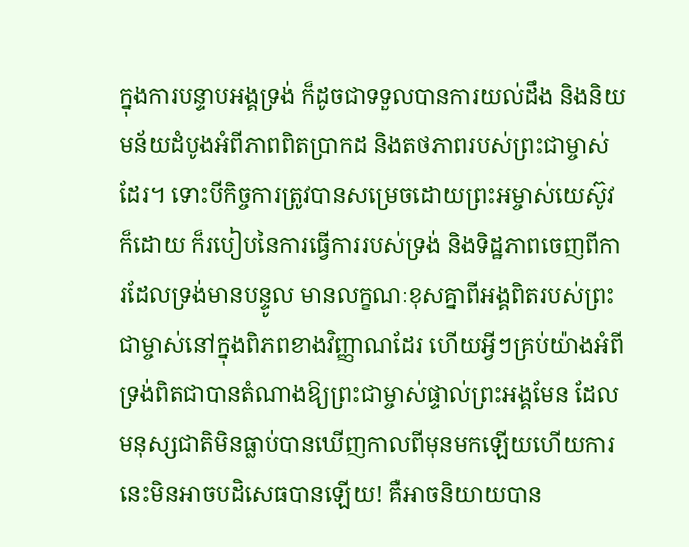ក្នុងការបន្ទាបអង្គទ្រង់ ក៏ដូចជាទទួលបានការយល់ដឹង និងនិយមន័យដំបូងអំពីភាពពិតប្រាកដ និងតថភាពរបស់ព្រះជាម្ចាស់ដែរ។ ទោះបីកិច្ចការត្រូវបានសម្រេចដោយព្រះអម្ចាស់យេស៊ូវក៏ដោយ ក៏របៀបនៃការធ្វើការរបស់ទ្រង់ និងទិដ្ឋភាពចេញពីការដែលទ្រង់មានបន្ទូល មានលក្ខណៈខុសគ្នាពីអង្គពិតរបស់ព្រះជាម្ចាស់នៅក្នុងពិភពខាងវិញ្ញាណដែរ ហើយអ្វីៗគ្រប់យ៉ាងអំពីទ្រង់ពិតជាបានតំណាងឱ្យព្រះជាម្ចាស់ផ្ទាល់ព្រះអង្គមែន ដែលមនុស្សជាតិមិនធ្លាប់បានឃើញកាលពីមុនមកឡើយហើយការនេះមិនអាចបដិសេធបានឡើយ! គឺអាចនិយាយបាន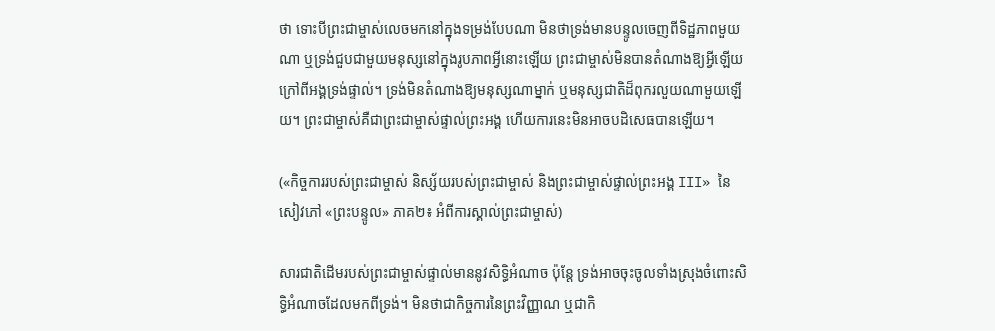ថា ទោះបីព្រះជាម្ចាស់លេចមកនៅក្នុងទម្រង់បែបណា មិនថាទ្រង់មានបន្ទូលចេញពីទិដ្ឋភាពមួយណា ឬទ្រង់ជួបជាមួយមនុស្សនៅក្នុងរូបភាពអ្វីនោះឡើយ ព្រះជាម្ចាស់មិនបានតំណាងឱ្យអ្វីឡើយ ក្រៅពីអង្គទ្រង់ផ្ទាល់។ ទ្រង់មិនតំណាងឱ្យមនុស្សណាម្នាក់ ឬមនុស្សជាតិដ៏ពុករលួយណាមួយឡើយ។ ព្រះជាម្ចាស់គឺជាព្រះជាម្ចាស់ផ្ទាល់ព្រះអង្គ ហើយការនេះមិនអាចបដិសេធបានឡើយ។

(«កិច្ចការរបស់ព្រះជាម្ចាស់ និស្ស័យរបស់ព្រះជាម្ចាស់ និងព្រះជាម្ចាស់ផ្ទាល់ព្រះអង្គ III» នៃសៀវភៅ «ព្រះបន្ទូល» ភាគ២៖ អំពីការស្គាល់ព្រះជាម្ចាស់)

សារជាតិដើមរបស់ព្រះជាម្ចាស់ផ្ទាល់មាននូវសិទ្ធិអំណាច ប៉ុន្តែ ទ្រង់អាចចុះចូលទាំងស្រុងចំពោះសិទ្ធិអំណាចដែលមកពីទ្រង់។ មិនថាជាកិច្ចការនៃព្រះវិញ្ញាណ ឬជាកិ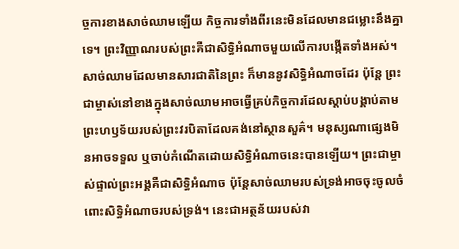ច្ចការខាងសាច់ឈាមឡើយ កិច្ចការទាំងពីរនេះមិនដែលមានជម្លោះនឹងគ្នាទេ។ ព្រះវិញ្ញាណរបស់ព្រះគឺជាសិទ្ធិអំណាចមួយលើការបង្កើតទាំងអស់។ សាច់ឈាមដែលមានសារជាតិនៃព្រះ ក៏មាននូវសិទ្ធិអំណាចដែរ ប៉ុន្តែ ព្រះជាម្ចាស់នៅខាងក្នុងសាច់ឈាមអាចធ្វើគ្រប់កិច្ចការដែលស្ដាប់បង្គាប់តាមព្រះហឫទ័យរបស់ព្រះវរបិតាដែលគង់នៅស្ថានសួគ៌។ មនុស្សណាផ្សេងមិនអាចទទួល ឬចាប់កំណើតដោយសិទ្ធិអំណាចនេះបានឡើយ។ ព្រះជាម្ចាស់ផ្ទាល់ព្រះអង្គគឺជាសិទ្ធិអំណាច ប៉ុន្តែសាច់ឈាមរបស់ទ្រង់អាចចុះចូលចំពោះសិទ្ធិអំណាចរបស់ទ្រង់។ នេះជាអត្ថន័យរបស់វា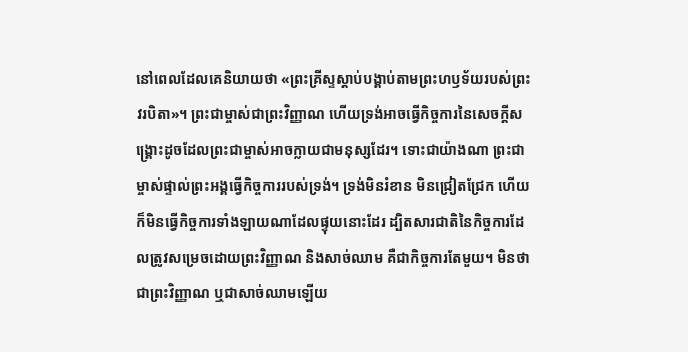នៅពេលដែលគេនិយាយថា «ព្រះគ្រីស្ទស្ដាប់បង្គាប់តាមព្រះហឫទ័យរបស់ព្រះវរបិតា»។ ព្រះជាម្ចាស់ជាព្រះវិញ្ញាណ ហើយទ្រង់អាចធ្វើកិច្ចការនៃសេចក្តីសង្រ្គោះដូចដែលព្រះជាម្ចាស់អាចក្លាយជាមនុស្សដែរ។ ទោះជាយ៉ាងណា ព្រះជាម្ចាស់ផ្ទាល់ព្រះអង្គធ្វើកិច្ចការរបស់ទ្រង់។ ទ្រង់មិនរំខាន មិនជ្រៀតជ្រែក ហើយក៏មិនធ្វើកិច្ចការទាំងឡាយណាដែលផ្ទុយនោះដែរ ដ្បិតសារជាតិនៃកិច្ចការដែលត្រូវសម្រេចដោយព្រះវិញ្ញាណ និងសាច់ឈាម គឺជាកិច្ចការតែមួយ។ មិនថាជាព្រះវិញ្ញាណ ឬជាសាច់ឈាមឡើយ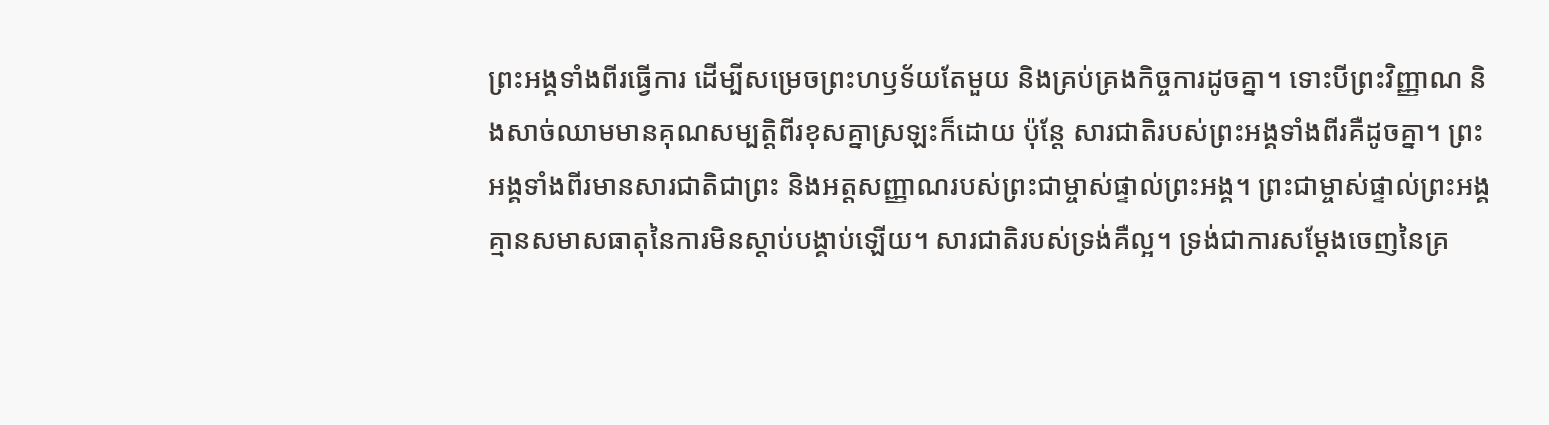ព្រះអង្គទាំងពីរធ្វើការ ដើម្បីសម្រេចព្រះហឫទ័យតែមួយ និងគ្រប់គ្រងកិច្ចការដូចគ្នា។ ទោះបីព្រះវិញ្ញាណ និងសាច់ឈាមមានគុណសម្បត្តិពីរខុសគ្នាស្រឡះក៏ដោយ ប៉ុន្តែ សារជាតិរបស់ព្រះអង្គទាំងពីរគឺដូចគ្នា។ ព្រះអង្គទាំងពីរមានសារជាតិជាព្រះ និងអត្តសញ្ញាណរបស់ព្រះជាម្ចាស់ផ្ទាល់ព្រះអង្គ។ ព្រះជាម្ចាស់ផ្ទាល់ព្រះអង្គគ្មានសមាសធាតុនៃការមិនស្ដាប់បង្គាប់ឡើយ។ សារជាតិរបស់ទ្រង់គឺល្អ។ ទ្រង់ជាការសម្ដែងចេញនៃគ្រ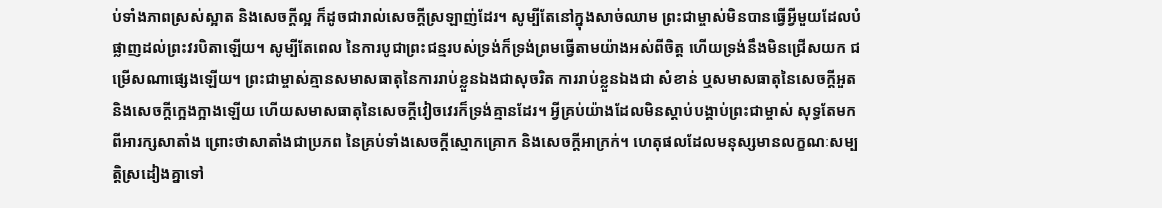ប់ទាំងភាពស្រស់ស្អាត និងសេចក្តីល្អ ក៏ដូចជារាល់សេចក្តីស្រឡាញ់ដែរ។ សូម្បីតែនៅក្នុងសាច់ឈាម ព្រះជាម្ចាស់មិនបានធ្វើអ្វីមួយដែលបំផ្លាញដល់ព្រះវរបិតាឡើយ។ សូម្បីតែពេល នៃការបូជាព្រះជន្មរបស់ទ្រង់ក៏ទ្រង់ព្រមធ្វើតាមយ៉ាងអស់ពីចិត្ត ហើយទ្រង់នឹងមិនជ្រើសយក ជម្រើសណាផ្សេងឡើយ។ ព្រះជាម្ចាស់គ្មានសមាសធាតុនៃការរាប់ខ្លួនឯងជាសុចរិត ការរាប់ខ្លួនឯងជា សំខាន់ ឬសមាសធាតុនៃសេចក្តីអួត និងសេចក្តីក្អេងក្អាងឡើយ ហើយសមាសធាតុនៃសេចក្តីវៀចវេរក៏ទ្រង់គ្មានដែរ។ អ្វីគ្រប់យ៉ាងដែលមិនស្ដាប់បង្គាប់ព្រះជាម្ចាស់ សុទ្ធតែមកពីអារក្សសាតាំង ព្រោះថាសាតាំងជាប្រភព នៃគ្រប់ទាំងសេចក្តីស្មោកគ្រោក និងសេចក្តីអាក្រក់។ ហេតុផលដែលមនុស្សមានលក្ខណៈសម្បត្តិស្រដៀងគ្នាទៅ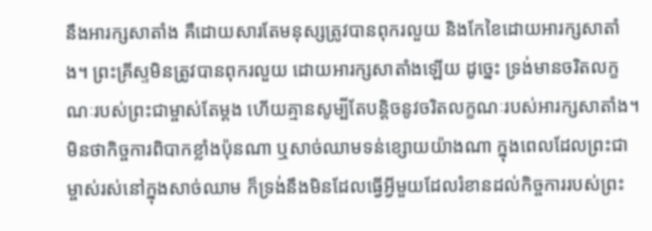នឹងអារក្សសាតាំង គឺដោយសារតែមនុស្សត្រូវបានពុករលួយ និងកែខៃដោយអារក្សសាតាំង។ ព្រះគ្រីស្ទមិនត្រូវបានពុករលួយ ដោយអារក្សសាតាំងឡើយ ដូច្នេះ ទ្រង់មានចរិតលក្ខណៈរបស់ព្រះជាម្ចាស់តែម្ដង ហើយគ្មានសូម្បីតែបន្តិចនូវចរិតលក្ខណៈរបស់អារក្សសាតាំង។ មិនថាកិច្ចការពិបាកខ្លាំងប៉ុនណា ឬសាច់ឈាមទន់ខ្សោយយ៉ាងណា ក្នុងពេលដែលព្រះជាម្ចាស់រស់នៅក្នុងសាច់ឈាម ក៏ទ្រង់នឹងមិនដែលធ្វើអ្វីមួយដែលរំខានដល់កិច្ចការរបស់ព្រះ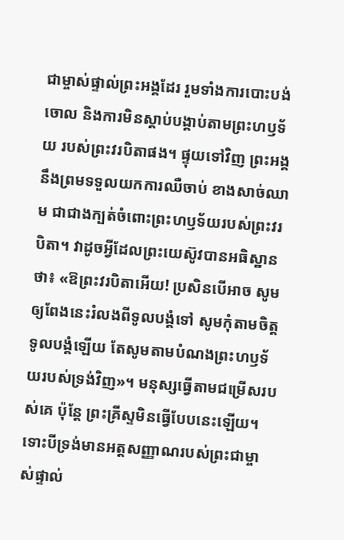ជាម្ចាស់ផ្ទាល់ព្រះអង្គដែរ រួមទាំងការបោះបង់ចោល និងការមិនស្ដាប់បង្គាប់តាមព្រះហឫទ័យ របស់ព្រះវរបិតាផង។ ផ្ទុយទៅវិញ ព្រះអង្គនឹងព្រមទទួលយកការឈឺចាប់ ខាងសាច់ឈាម ជាជាងក្បត់ចំពោះព្រះហឫទ័យរបស់ព្រះវរបិតា។ វាដូចអ្វីដែលព្រះយេស៊ូវបានអធិស្ឋានថា៖ «ឱព្រះវរបិតាអើយ! ប្រសិនបើអាច សូមឲ្យពែងនេះរំលងពីទូលបង្គំទៅ សូមកុំតាមចិត្តទូលបង្គំឡើយ តែសូមតាមបំណងព្រះហឫទ័យរបស់ទ្រង់វិញ»។ មនុស្សធ្វើតាមជម្រើសរបស់គេ ប៉ុន្តែ ព្រះគ្រីស្ទមិនធ្វើបែបនេះឡើយ។ ទោះបីទ្រង់មានអត្តសញ្ញាណរបស់ព្រះជាម្ចាស់ផ្ទាល់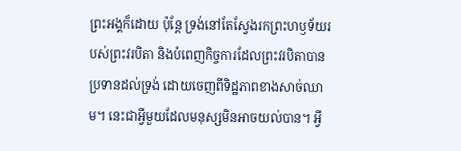ព្រះអង្គក៏ដោយ ប៉ុន្តែ ទ្រង់នៅតែស្វែងរកព្រះហឫទ័យរបស់ព្រះវរបិតា និងបំពេញកិច្ចការដែលព្រះវរបិតាបានប្រទានដល់ទ្រង់ ដោយចេញពីទិដ្ឋភាពខាងសាច់ឈាម។ នេះជាអ្វីមួយដែលមនុស្សមិនអាចយល់បាន។ អ្វី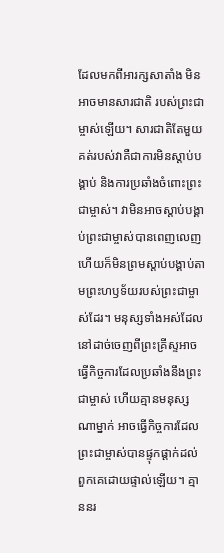ដែលមកពីអារក្សសាតាំង មិនអាចមានសារជាតិ របស់ព្រះជាម្ចាស់ឡើយ។ សារជាតិតែមួយគត់របស់វាគឺជាការមិនស្ដាប់បង្គាប់ និងការប្រឆាំងចំពោះព្រះជាម្ចាស់។ វាមិនអាចស្ដាប់បង្គាប់ព្រះជាម្ចាស់បានពេញលេញ ហើយក៏មិនព្រមស្ដាប់បង្គាប់តាមព្រះហឫទ័យរបស់ព្រះជាម្ចាស់ដែរ។ មនុស្សទាំងអស់ដែលនៅដាច់ចេញពីព្រះគ្រីស្ទអាចធ្វើកិច្ចការដែលប្រឆាំងនឹងព្រះជាម្ចាស់ ហើយគ្មានមនុស្សណាម្នាក់ អាចធ្វើកិច្ចការដែលព្រះជាម្ចាស់បានផ្ទុកផ្ដាក់ដល់ពួកគេដោយផ្ទាល់ឡើយ។ គ្មាននរ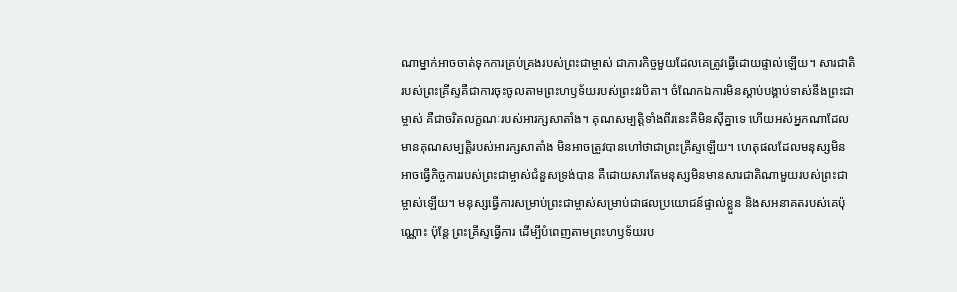ណាម្នាក់អាចចាត់ទុកការគ្រប់គ្រងរបស់ព្រះជាម្ចាស់ ជាភារកិច្ចមួយដែលគេត្រូវធ្វើដោយផ្ទាល់ឡើយ។ សារជាតិរបស់ព្រះគ្រីស្ទគឺជាការចុះចូលតាមព្រះហឫទ័យរបស់ព្រះវរបិតា។ ចំណែកឯការមិនស្ដាប់បង្គាប់ទាស់នឹងព្រះជាម្ចាស់ គឺជាចរិតលក្ខណៈរបស់អារក្សសាតាំង។ គុណសម្បត្តិទាំងពីរនេះគឺមិនស៊ីគ្នាទេ ហើយអស់អ្នកណាដែលមានគុណសម្បត្តិរបស់អារក្សសាតាំង មិនអាចត្រូវបានហៅថាជាព្រះគ្រីស្ទឡើយ។ ហេតុផលដែលមនុស្សមិនអាចធ្វើកិច្ចការរបស់ព្រះជាម្ចាស់ជំនួសទ្រង់បាន គឺដោយសារតែមនុស្សមិនមានសារជាតិណាមួយរបស់ព្រះជាម្ចាស់ឡើយ។ មនុស្សធ្វើការសម្រាប់ព្រះជាម្ចាស់សម្រាប់ជាផលប្រយោជន៍ផ្ទាល់ខ្លួន និងសអនាគតរបស់គេប៉ុណ្ណោះ ប៉ុន្តែ ព្រះគ្រីស្ទធ្វើការ ដើម្បីបំពេញតាមព្រះហឫទ័យរប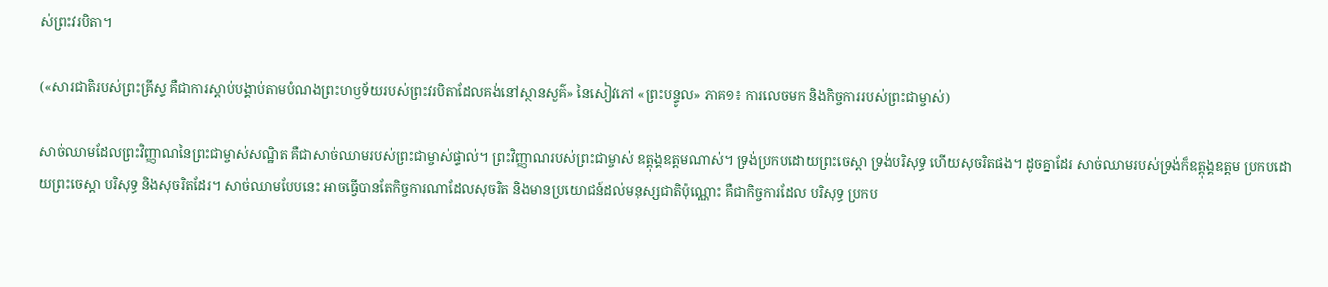ស់ព្រះវរបិតា។

(«សារជាតិរបស់ព្រះគ្រីស្ទ គឺជាការស្ដាប់បង្គាប់តាមបំណងព្រះហឫទ័យរបស់ព្រះវរបិតាដែលគង់នៅស្ថានសួគ៌» នៃសៀវភៅ «ព្រះបន្ទូល» ភាគ១៖ ការលេចមក និងកិច្ចការរបស់ព្រះជាម្ចាស់)

សាច់ឈាមដែលព្រះវិញ្ញាណនៃព្រះជាម្ចាស់សណ្ឋិត គឺជាសាច់ឈាមរបស់ព្រះជាម្ចាស់ផ្ទាល់។ ព្រះវិញ្ញាណរបស់ព្រះជាម្ចាស់ ឧត្ដុង្គឧត្ដមណាស់។ ទ្រង់ប្រកបដោយព្រះចេស្ដា ទ្រង់បរិសុទ្ធ ហើយសុចរិតផង។ ដូចគ្នាដែរ សាច់ឈាមរបស់ទ្រង់ក៏ឧត្ដុង្គឧត្ដម ប្រកបដោយព្រះចេស្ដា បរិសុទ្ធ និងសុចរិតដែរ។ សាច់ឈាមបែបនេះ អាចធ្វើបានតែកិច្ចការណាដែលសុចរិត និងមានប្រយោជន៍ដល់មនុស្សជាតិប៉ុណ្ណោះ គឺជាកិច្ចការដែល បរិសុទ្ធ ប្រកប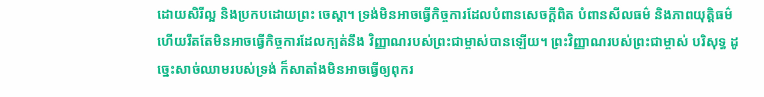ដោយសិរីល្អ និងប្រកបដោយព្រះ ចេស្ដា។ ទ្រង់មិនអាចធ្វើកិច្ចការដែលបំពានសេចក្ដីពិត បំពានសីលធម៌ និងភាពយុត្តិធម៌ ហើយរឹតតែមិនអាចធ្វើកិច្ចការដែលក្បត់នឹង វិញ្ញាណរបស់ព្រះជាម្ចាស់បានឡើយ។ ព្រះវិញ្ញាណរបស់ព្រះជាម្ចាស់ បរិសុទ្ធ ដូច្នេះសាច់ឈាមរបស់ទ្រង់ ក៏សាតាំងមិនអាចធ្វើឲ្យពុករ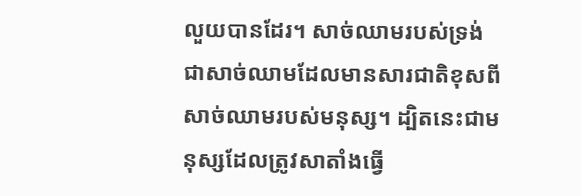លួយបានដែរ។ សាច់ឈាមរបស់ទ្រង់ ជាសាច់ឈាមដែលមានសារជាតិខុសពីសាច់ឈាមរបស់មនុស្ស។ ដ្បិតនេះជាមនុស្សដែលត្រូវសាតាំងធ្វើ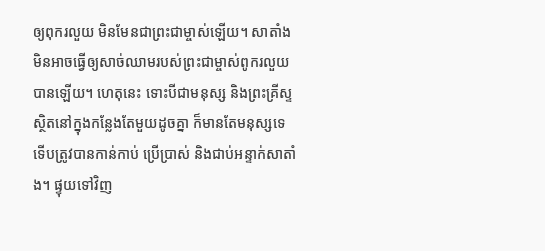ឲ្យពុករលួយ មិនមែនជាព្រះជាម្ចាស់ឡើយ។ សាតាំងមិនអាចធ្វើឲ្យសាច់ឈាមរបស់ព្រះជាម្ចាស់ពូករលួយបានឡើយ។ ហេតុនេះ ទោះបីជាមនុស្ស និងព្រះគ្រីស្ទ ស្ថិតនៅក្នុងកន្លែងតែមួយដូចគ្នា ក៏មានតែមនុស្សទេទើបត្រូវបានកាន់កាប់ ប្រើប្រាស់ និងជាប់អន្ទាក់សាតាំង។ ផ្ទុយទៅវិញ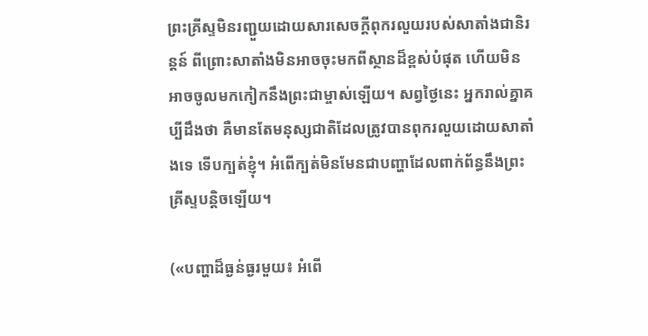ព្រះគ្រីស្ទមិនរញ្ជួយដោយសារសេចក្ដីពុករលួយរបស់សាតាំងជានិរន្តន៍ ពីព្រោះសាតាំងមិនអាចចុះមកពីស្ថានដ៏ខ្ពស់បំផុត ហើយមិនអាចចូលមកកៀកនឹងព្រះជាម្ចាស់ឡើយ។ សព្វថ្ងៃនេះ អ្នករាល់គ្នាគប្បីដឹងថា គឺមានតែមនុស្សជាតិដែលត្រូវបានពុករលួយដោយសាតាំងទេ ទើបក្បត់ខ្ញុំ។ អំពើក្បត់មិនមែនជាបញ្ហាដែលពាក់ព័ន្ធនឹងព្រះគ្រីស្ទបន្តិចឡើយ។

(«បញ្ហាដ៏ធ្ងន់ធ្ងរមួយ៖ អំពើ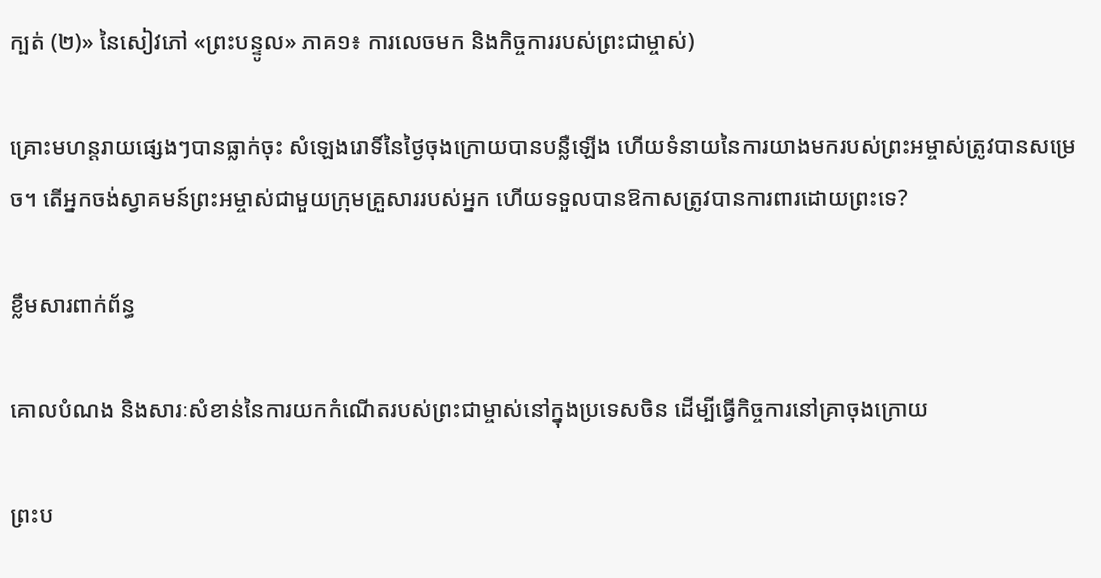ក្បត់ (២)» នៃសៀវភៅ «ព្រះបន្ទូល» ភាគ១៖ ការលេចមក និងកិច្ចការរបស់ព្រះជាម្ចាស់)

គ្រោះមហន្តរាយផ្សេងៗបានធ្លាក់ចុះ សំឡេងរោទិ៍នៃថ្ងៃចុងក្រោយបានបន្លឺឡើង ហើយទំនាយនៃការយាងមករបស់ព្រះអម្ចាស់ត្រូវបានសម្រេច។ តើអ្នកចង់ស្វាគមន៍ព្រះអម្ចាស់ជាមួយក្រុមគ្រួសាររបស់អ្នក ហើយទទួលបានឱកាសត្រូវបានការពារដោយព្រះទេ?

ខ្លឹមសារពាក់ព័ន្ធ

គោលបំណង និងសារៈសំខាន់នៃការយកកំណើតរបស់ព្រះជាម្ចាស់នៅក្នុងប្រទេសចិន ដើម្បីធ្វើកិច្ចការនៅគ្រាចុងក្រោយ

ព្រះប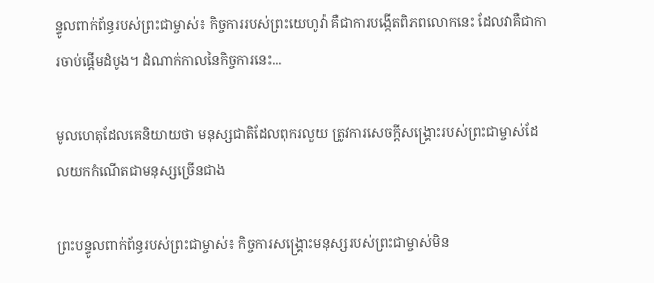ន្ទូលពាក់ព័ន្ធរបស់ព្រះជាម្ចាស់៖ កិច្ចការរបស់ព្រះយេហូវ៉ា គឺជាការបង្កើតពិភពលោកនេះ ដែលវាគឺជាការចាប់ផ្ដើមដំបូង។ ដំណាក់កាលនៃកិច្ចការនេះ...

មូលហេតុដែលគេនិយាយថា មនុស្សជាតិដែលពុករលួយ ត្រូវការសេចក្ដីសង្គ្រោះរបស់ព្រះជាម្ចាស់ដែលយកកំណើតជាមនុស្សច្រើនជាង

ព្រះបន្ទូលពាក់ព័ន្ធរបស់ព្រះជាម្ចាស់៖ កិច្ចការសង្រ្គោះមនុស្សរបស់ព្រះជាម្ចាស់មិន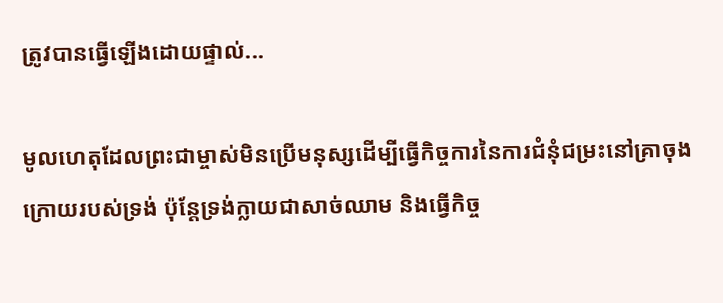ត្រូវបានធ្វើឡើងដោយផ្ទាល់...

មូលហេតុដែលព្រះជាម្ចាស់មិនប្រើមនុស្សដើម្បីធ្វើកិច្ចការនៃការជំនុំជម្រះនៅគ្រាចុងក្រោយរបស់ទ្រង់ ប៉ុន្តែទ្រង់ក្លាយជាសាច់ឈាម និងធ្វើកិច្ច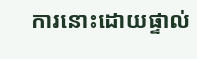ការនោះដោយផ្ទាល់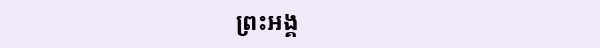ព្រះអង្គ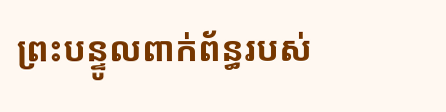ព្រះបន្ទូលពាក់ព័ន្ធរបស់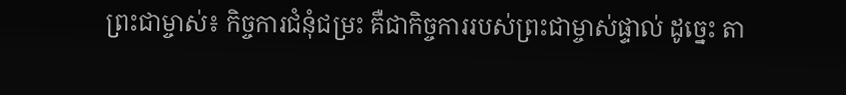ព្រះជាម្ចាស់៖ កិច្ចការជំនុំជម្រះ គឺជាកិច្ចការរបស់ព្រះជាម្ចាស់ផ្ទាល់ ដូច្នេះ តា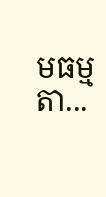មធម្មតា...